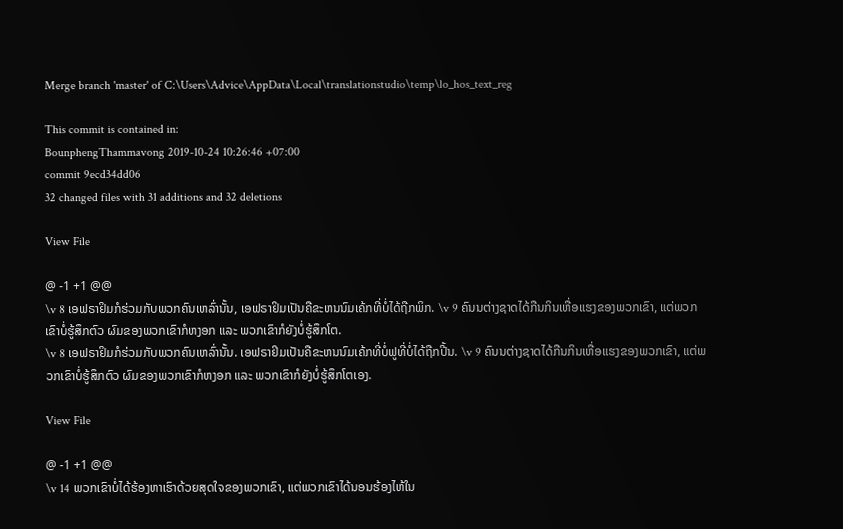Merge branch 'master' of C:\Users\Advice\AppData\Local\translationstudio\temp\lo_hos_text_reg

This commit is contained in:
BounphengThammavong 2019-10-24 10:26:46 +07:00
commit 9ecd34dd06
32 changed files with 31 additions and 32 deletions

View File

@ -1 +1 @@
\v 8 ເອຟຣາຢິມກໍຮ່ວມກັບພວກຄົນເຫລົ່ານັ້ນ, ເອຟຣາຢິມເປັນຄືຂະຫນນົມເຄ້ກທີ່ບໍ່ໄດ້ຖືກພິກ. \v 9 ຄົນນຕ່າງຊາດໄດ້ກືນກິນເຫື່ອແຮງຂອງພວກເຂົາ, ແຕ່ພວກເຂົາບໍ່ຮູ້ສຶກຕົວ ຜົມຂອງພວກເຂົາກໍຫງອກ ແລະ ພວກເຂົາກໍຍັງບໍ່ຮູ້ສຶກໂຕ.
\v 8 ເອຟຣາຢິມກໍຮ່ວມກັບພວກຄົນເຫລົ່ານັ້ນ. ເອຟຣາຢິມເປັນຄືຂະຫນນົມເຄ້ກທີ່ບໍ່ຟູທີ່ບໍ່ໄດ້ຖືກປີ້ນ. \v 9 ຄົນນຕ່າງຊາດໄດ້ກືນກິນເຫື່ອແຮງຂອງພວກເຂົາ, ແຕ່ພວກເຂົາບໍ່ຮູ້ສຶກຕົວ ຜົມຂອງພວກເຂົາກໍຫງອກ ແລະ ພວກເຂົາກໍຍັງບໍ່ຮູ້ສຶກໂຕເອງ.

View File

@ -1 +1 @@
\v 14 ພວກເຂົາບໍ່ໄດ້ຮ້ອງຫາເຮົາດ້ວຍສຸດໃຈຂອງພວກເຂົາ, ແຕ່ພວກເຂົາໄດ້ນອນຮ້ອງໄຫ້ໃນ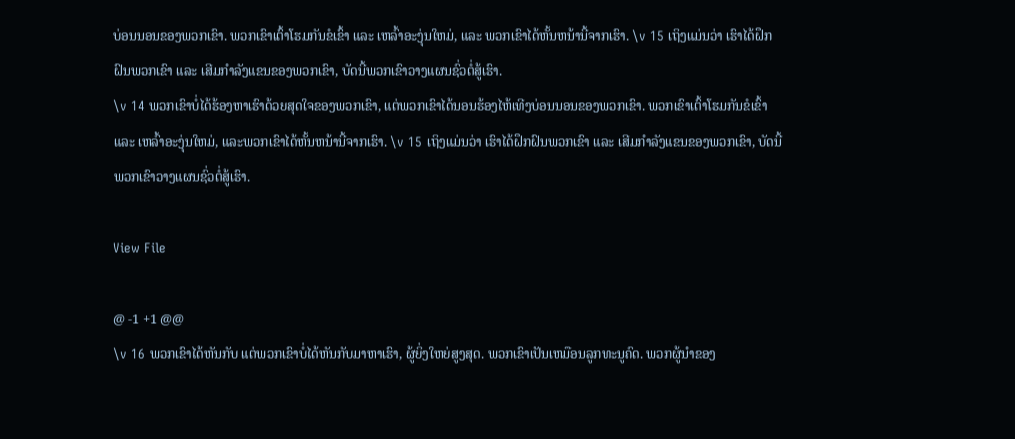ບ່ອນນອນຂອງພວກເຂົາ. ພວກເຂົາເຕົ້າໂຮມກັນຂໍເຂົ້າ ແລະ ເຫລົ້າອະງຸ່ນໃຫມ່, ແລະ ພວກເຂົາໄດ້ຫັ້ນຫນ້ານີ້ຈາກເຮົາ. \v 15 ເຖິງແມ່ນວ່າ ເຮົາໄດ້ຝຶກຝົນພວກເຂົາ ແລະ ເສີມກຳລັງແຂນຂອງພວກເຂົາ, ບັດນີ້ພວກເຂົາວາງແຜນຊົ່ວຕໍ່ສູ້ເຮົາ.
\v 14 ພວກເຂົາບໍ່ໄດ້ຮ້ອງຫາເຮົາດ້ວຍສຸດໃຈຂອງພວກເຂົາ, ແຕ່ພວກເຂົາໄດ້ນອນຮ້ອງໄຫ້ເທີງບ່ອນນອນຂອງພວກເຂົາ. ພວກເຂົາເຕົ້າໂຮມກັນຂໍເຂົ້າ ແລະ ເຫລົ້າອະງຸ່ນໃຫມ່, ແລະພວກເຂົາໄດ້ຫັ້ນຫນ້ານີ້ຈາກເຮົາ. \v 15 ເຖິງແມ່ນວ່າ ເຮົາໄດ້ຝຶກຝົນພວກເຂົາ ແລະ ເສີມກຳລັງແຂນຂອງພວກເຂົາ, ບັດນີ້ພວກເຂົາວາງແຜນຊົ່ວຕໍ່ສູ້ເຮົາ.

View File

@ -1 +1 @@
\v 16 ພວກເຂົາໄດ້ຫັນກັບ ແຕ່ພວກເຂົາບໍ່ໄດ້ຫັນກັບມາຫາເຮົາ, ຜູ້ຍິ່ງໃຫຍ່ສູງສຸດ. ພວກເຂົາເປັນເຫມືອນລູກທະນູຄົດ. ພວກຜູ້ນຳຂອງ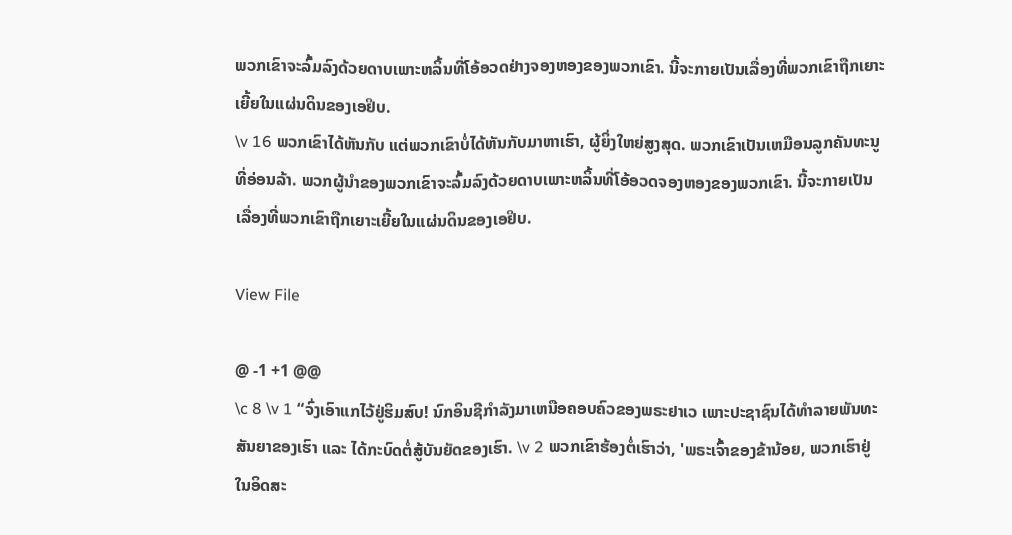ພວກເຂົາຈະລົ້ມລົງດ້ວຍດາບເພາະຫລິ້ນທີ່ໂອ້ອວດຢ່າງຈອງຫອງຂອງພວກເຂົາ. ນີ້ຈະກາຍເປັນເລື່ອງທີ່ພວກເຂົາຖືກເຍາະເຍີ້ຍໃນແຜ່ນດິນຂອງເອຢິບ.
\v 16 ພວກເຂົາໄດ້ຫັນກັບ ແຕ່ພວກເຂົາບໍ່ໄດ້ຫັນກັບມາຫາເຮົາ, ຜູ້ຍິ່ງໃຫຍ່ສູງສຸດ. ພວກເຂົາເປັນເຫມືອນລູກຄັນທະນູທີ່ອ່ອນລ້າ. ພວກຜູ້ນຳຂອງພວກເຂົາຈະລົ້ມລົງດ້ວຍດາບເພາະຫລິ້ນທີ່ໂອ້ອວດຈອງຫອງຂອງພວກເຂົາ. ນີ້ຈະກາຍເປັນເລື່ອງທີ່ພວກເຂົາຖືກເຍາະເຍີ້ຍໃນແຜ່ນດິນຂອງເອຢິບ.

View File

@ -1 +1 @@
\c 8 \v 1 “ຈົ່ງເອົາແກໄວ້ຢູ່ຮິມສົບ! ນົກອິນຊີກຳລັງມາເຫນືອຄອບຄົວຂອງພຣະຢາເວ ເພາະປະຊາຊົນໄດ້ທຳລາຍພັນທະສັນຍາຂອງເຮົາ ແລະ ໄດ້ກະບົດຕໍ່ສູ້ບັນຍັດຂອງເຮົາ. \v 2 ພວກເຂົາຮ້ອງຕໍ່ເຮົາວ່າ, 'ພຣະເຈົ້າຂອງຂ້ານ້ອຍ, ພວກເຮົາຢູ່ໃນອິດສະ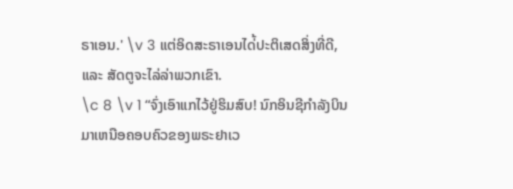ຣາເອນ.' \v 3 ແຕ່ອິດສະຣາເອນໄດ່້ປະຕິເສດສິ່ງທີ່ດີ, ແລະ ສັດຕູຈະໄລ່ລ່າພວກເຂົາ.
\c 8 \v 1 “ຈົ່ງເອົາແກໄວ້ຢູ່ຮິມສົບ! ນົກອິນຊີກຳລັງບິນມາເຫນືອຄອບຄົວຂອງພຣະຢາເວ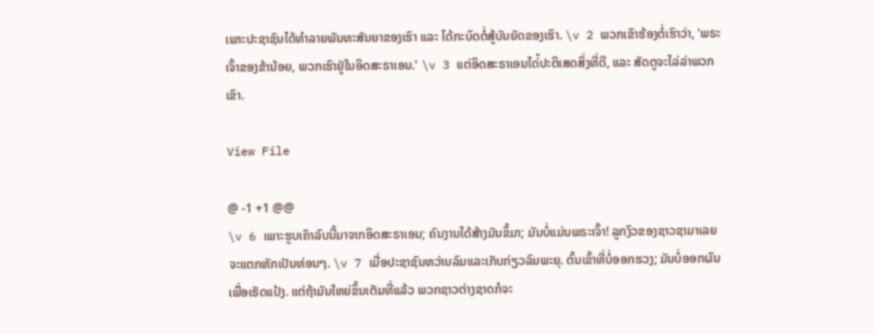ເພາະປະຊາຊົນໄດ້ທຳລາຍພັນທະສັນຍາຂອງເຮົາ ແລະ ໄດ້ກະບົດຕໍ່ສູ້ບັນຍັດຂອງເຮົາ. \v 2 ພວກເຂົາຮ້ອງຕໍ່ເຮົາວ່າ, 'ພຣະເຈົ້າຂອງຂ້ານ້ອຍ, ພວກເຮົາຢູ່ໃນອິດສະຣາເອນ.' \v 3 ແຕ່ອິດສະຣາເອນໄດ່້ປະຕິເສດສິ່ງທີ່ດີ, ແລະ ສັດຕູຈະໄລ່ລ່າພວກເຂົາ.

View File

@ -1 +1 @@
\v 6 ເພາະຮູບເຄົາລົບນີ້ມາຈາກອິດສະຣາເອນ; ຄົນງານໄດ້ສ້າງມັນຂຶ້ມາ; ມັນບໍ່ແມ່ນພຣະເຈົ້າ! ລູກງົວຂອງຊາວຊາມາເລຍຈະແຕກຫັກເປັນທ່ອນໆ. \v 7 ເມື່ອປະຊາຊົນຫວ່ານລົມແລະເກັບກ່ຽວລົມພະຍຸ. ຕົ້ນເຂົ້າທີ່ບໍ່ອອກຮວງ; ມັນບໍ່ອອກຜົນເພື່ອເຮັດແປ້ງ. ແຕ່ຖ້າມັນໃຫຍ່ຂຶ້ນເຕັມທີ່ແລ້ວ ພວກຊາວຕ່າງຊາດກໍຈະ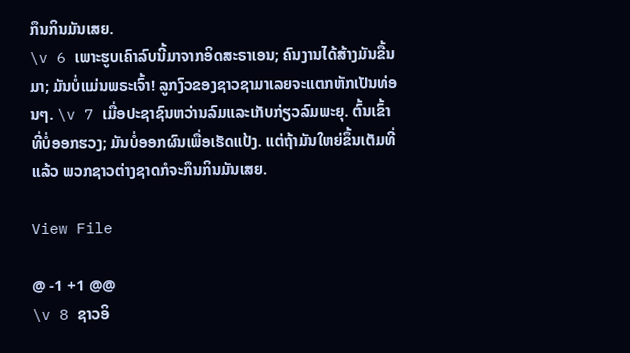ກຶນກິນມັນເສຍ.
\v 6 ເພາະຮູບເຄົາລົບນີ້ມາຈາກອິດສະຣາເອນ; ຄົນງານໄດ້ສ້າງມັນຂື້ນມາ; ມັນບໍ່ແມ່ນພຣະເຈົ້າ! ລູກງົວຂອງຊາວຊາມາເລຍຈະແຕກຫັກເປັນທ່ອນໆ. \v 7 ເມື່ອປະຊາຊົນຫວ່ານລົມແລະເກັບກ່ຽວລົມພະຍຸ. ຕົ້ນເຂົ້າທີ່ບໍ່ອອກຮວງ; ມັນບໍ່ອອກຜົນເພື່ອເຮັດແປ້ງ. ແຕ່ຖ້າມັນໃຫຍ່ຂຶ້ນເຕັມທີ່ແລ້ວ ພວກຊາວຕ່າງຊາດກໍຈະກຶນກິນມັນເສຍ.

View File

@ -1 +1 @@
\v 8 ຊາວອິ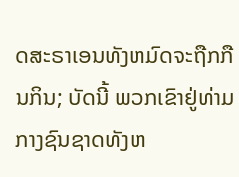ດສະຣາເອນທັງຫມົດຈະຖືກກືນກິນ; ບັດນີ້ ພວກເຂົາຢູ່ທ່າມກາງຊົນຊາດທັງຫ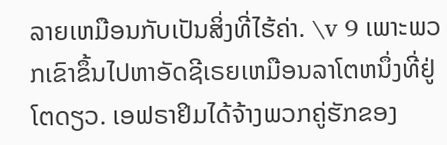ລາຍເຫມືອນກັບເປັນສິ່ງທີ່ໄຮ້ຄ່າ. \v 9 ເພາະພວກເຂົາຂຶ້ນໄປຫາອັດຊີເຣຍເຫມືອນລາໂຕຫນຶ່ງທີ່ຢູ່ໂຕດຽວ. ເອຟຣາຢິມໄດ້ຈ້າງພວກຄູ່ຮັກຂອງ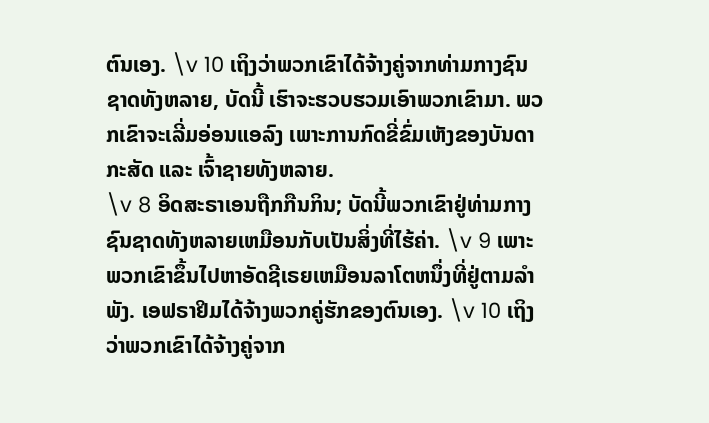ຕົນເອງ. \v 10 ເຖິງວ່າພວກເຂົາໄດ້ຈ້າງຄູ່ຈາກທ່າມກາງຊົນຊາດທັງຫລາຍ, ບັດນີ້ ເຮົາຈະຮວບຮວມເອົາພວກເຂົາມາ. ພວກເຂົາຈະເລີ່ມອ່ອນແອລົງ ເພາະການກົດຂີ່ຂົ່ມເຫັງຂອງບັນດາກະສັດ ແລະ ເຈົ້າຊາຍທັງຫລາຍ.
\v 8 ອິດສະຣາເອນຖືກກືນກິນ; ບັດນີ້ພວກເຂົາຢູ່ທ່າມກາງຊົນຊາດທັງຫລາຍເຫມືອນກັບເປັນສິ່ງທີ່ໄຮ້ຄ່າ. \v 9 ເພາະພວກເຂົາຂຶ້ນໄປຫາອັດຊີເຣຍເຫມືອນລາໂຕຫນຶ່ງທີ່ຢູ່ຕາມລຳພັງ. ເອຟຣາຢິມໄດ້ຈ້າງພວກຄູ່ຮັກຂອງຕົນເອງ. \v 10 ເຖິງວ່າພວກເຂົາໄດ້ຈ້າງຄູ່ຈາກ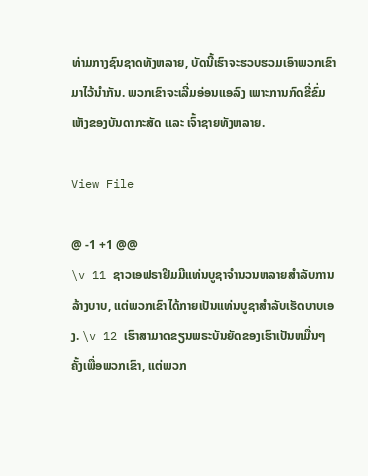ທ່າມກາງຊົນຊາດທັງຫລາຍ, ບັດນີ້ເຮົາຈະຮວບຮວມເອົາພວກເຂົາມາໄວ້ນຳກັນ. ພວກເຂົາຈະເລີ່ມອ່ອນແອລົງ ເພາະການກົດຂີ່ຂົ່ມເຫັງຂອງບັນດາກະສັດ ແລະ ເຈົ້າຊາຍທັງຫລາຍ.

View File

@ -1 +1 @@
\v 11 ຊາວເອຟຣາຢິມມີແທ່ນບູຊາຈຳນວນຫລາຍສຳລັບການລ້າງບາບ, ແຕ່ພວກເຂົາໄດ້ກາຍເປັນແທ່ນບູຊາສຳລັບເຮັດບາບເອງ. \v 12 ເຮົາສາມາດຂຽນພຣະບັນຍັດຂອງເຮົາເປັນຫມື່ນໆຄັ້ງເພື່ອພວກເຂົາ, ແຕ່ພວກ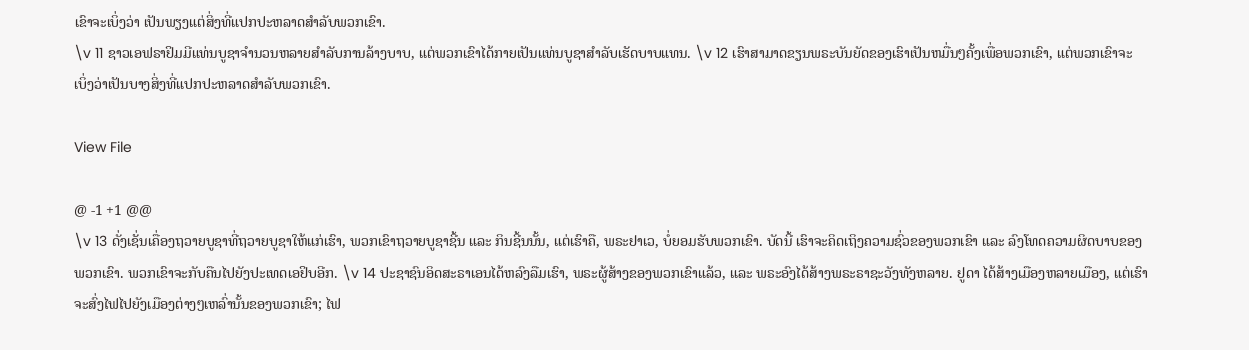ເຂົາຈະເບິ່ງວ່າ ເປັນພຽງແຕ່ສິ່ງທີ່ແປກປະຫລາດສຳລັບພວກເຂົາ.
\v 11 ຊາວເອຟຣາຢິມມີແທ່ນບູຊາຈຳນວນຫລາຍສຳລັບການລ້າງບາບ, ແຕ່ພວກເຂົາໄດ້ກາຍເປັນແທ່ນບູຊາສຳລັບເຮັດບາບແທນ. \v 12 ເຮົາສາມາດຂຽນພຣະບັນຍັດຂອງເຮົາເປັນຫມື່ນໆຄັ້ງເພື່ອພວກເຂົາ, ແຕ່ພວກເຂົາຈະເບິ່ງວ່າເປັນບາງສິ່ງທີ່ແປກປະຫລາດສຳລັບພວກເຂົາ.

View File

@ -1 +1 @@
\v 13 ດັ່ງເຊັ່ນເຄື່ອງຖວາຍບູຊາທີ່ຖວາຍບູຊາໃຫ້ແກ່ເຮົາ, ພວກເຂົາຖວາຍບູຊາຊີ້ນ ແລະ ກິນຊີ້ນນັ້ນ, ແຕ່ເຮົາຄື, ພຣະຢາເວ, ບໍ່ຍອມຮັບພວກເຂົາ. ບັດນີ້ ເຮົາຈະຄິດເຖິງຄວາມຊົ່ວຂອງພວກເຂົາ ແລະ ລົງໂທດຄວາມຜິດບາບຂອງພວກເຂົາ. ພວກເຂົາຈະກັບຄືນໄປຍັງປະເທດເອຢິບອີກ. \v 14 ປະຊາຊົນອິດສະຣາເອນໄດ້ຫລົງລືມເຮົາ, ພຣະຜູ້ສ້າງຂອງພວກເຂົາແລ້ວ, ແລະ ພຣະອົງໄດ້ສ້າງພຣະຣາຊະວັງທັງຫລາຍ. ຢູດາ ໄດ້ສ້າງເມືອງຫລາຍເມືອງ, ແຕ່ເຮົາຈະສົ່ງໄຟໄປຍັງເມືອງຕ່າງໆເຫລົ່ານັ້ນຂອງພວກເຂົາ; ໄຟ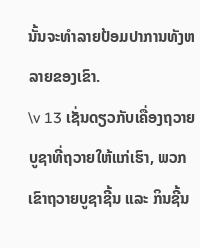ນັ້ນຈະທຳລາຍປ້ອມປາການທັງຫລາຍຂອງເຂົາ.
\v 13 ເຊັ່ນດຽວກັບເຄື່ອງຖວາຍບູຊາທີ່ຖວາຍໃຫ້ແກ່ເຮົາ, ພວກເຂົາຖວາຍບູຊາຊີ້ນ ແລະ ກິນຊີ້ນ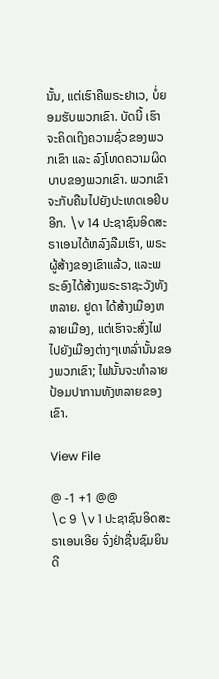ນັ້ນ, ແຕ່ເຮົາຄືພຣະຢາເວ, ບໍ່ຍອມຮັບພວກເຂົາ. ບັດນີ້ ເຮົາຈະຄິດເຖິງຄວາມຊົ່ວຂອງພວກເຂົາ ແລະ ລົງໂທດຄວາມຜິດບາບຂອງພວກເຂົາ. ພວກເຂົາຈະກັບຄືນໄປຍັງປະເທດເອຢິບອີກ. \v 14 ປະຊາຊົນອິດສະຣາເອນໄດ້ຫລົງລືມເຮົາ, ພຣະຜູ້ສ້າງຂອງເຂົາແລ້ວ, ແລະພຣະອົງໄດ້ສ້າງພຣະຣາຊະວັງທັງຫລາຍ. ຢູດາ ໄດ້ສ້າງເມືອງຫລາຍເມືອງ, ແຕ່ເຮົາຈະສົ່ງໄຟໄປຍັງເມືອງຕ່າງໆເຫລົ່ານັ້ນຂອງພວກເຂົາ; ໄຟນັ້ນຈະທຳລາຍປ້ອມປາການທັງຫລາຍຂອງເຂົາ.

View File

@ -1 +1 @@
\c 9 \v 1 ປະຊາຊົນອິດສະຣາເອນເອີຍ ຈົ່ງຢ່າຊື່ນຊົມຍິນດີ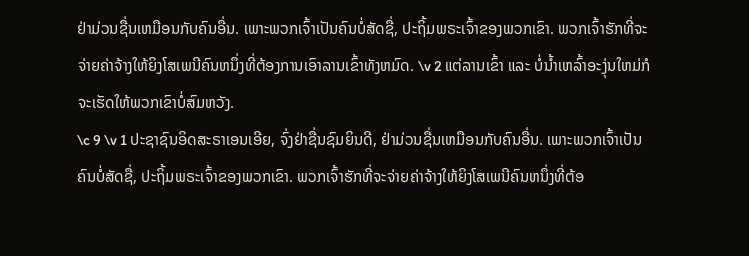ຢ່າມ່ວນຊື່ນເຫມືອນກັບຄົນອື່ນ. ເພາະພວກເຈົ້າເປັນຄົນບໍ່ສັດຊື່, ປະຖິ້ມພຣະເຈົ້າຂອງພວກເຂົາ. ພວກເຈົ້າຮັກທີ່ຈະຈ່າຍຄ່າຈ້າງໃຫ້ຍິງໂສເພນີຄົນຫນຶ່ງທີ່ຕ້ອງການເອົາລານເຂົ້າທັງຫມົດ. \v 2 ແຕ່ລານເຂົ້າ ແລະ ບໍ່ນ້ຳເຫລົ້າອະງຸ່ນໃຫມ່ກໍຈະເຮັດໃຫ້ພວກເຂົາບໍ່ສົມຫວັງ.
\c 9 \v 1 ປະຊາຊົນອິດສະຣາເອນເອີຍ, ຈົ່ງຢ່າຊື່ນຊົມຍິນດີ, ຢ່າມ່ວນຊື່ນເຫມືອນກັບຄົນອື່ນ. ເພາະພວກເຈົ້າເປັນຄົນບໍ່ສັດຊື່, ປະຖິ້ມພຣະເຈົ້າຂອງພວກເຂົາ. ພວກເຈົ້າຮັກທີ່ຈະຈ່າຍຄ່າຈ້າງໃຫ້ຍິງໂສເພນີຄົນຫນຶ່ງທີ່ຕ້ອ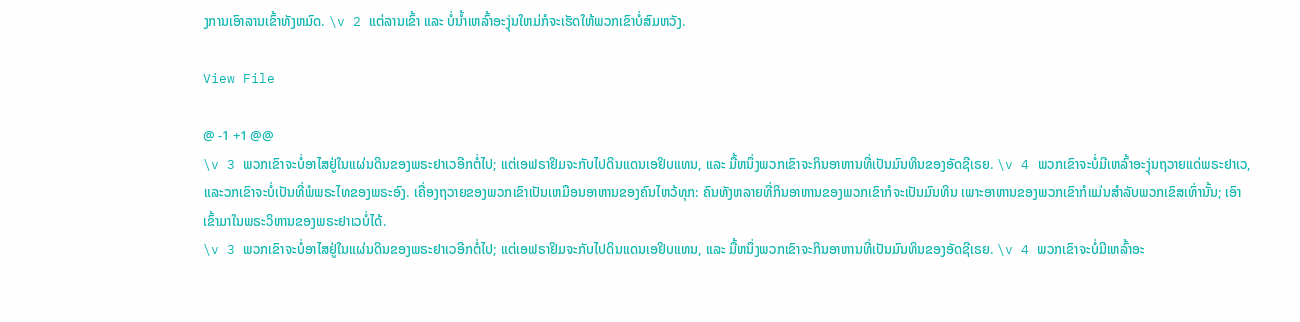ງການເອົາລານເຂົ້າທັງຫມົດ. \v 2 ແຕ່ລານເຂົ້າ ແລະ ບໍ່ນ້ຳເຫລົ້າອະງຸ່ນໃຫມ່ກໍຈະເຮັດໃຫ້ພວກເຂົາບໍ່ສົມຫວັງ.

View File

@ -1 +1 @@
\v 3 ພວກເຂົາຈະບໍ່ອາໄສຢູ່ໃນແຜ່ນດິນຂອງພຣະຢາເວອີກຕໍ່ໄປ; ແຕ່ເອຟຣາຢິມຈະກັບໄປດິນແດນເອຢິບແທນ, ແລະ ມື້ຫນຶ່ງພວກເຂົາຈະກິນອາຫານທີ່ເປັນມົນທິນຂອງອັດຊີເຣຍ. \v 4 ພວກເຂົາຈະບໍ່ມີເຫລົ້າອະງຸ່ນຖວາຍແດ່ພຣະຢາເວ, ແລະວກເຂົາຈະບໍ່ເປັນທີ່ພໍພຣະໄທຂອງພຣະອົງ. ເຄື່ອງຖວາຍຂອງພວກເຂົາເປັນເຫມືອນອາຫານຂອງຄົນໄຫວ້ທຸກ: ຄົນທັງຫລາຍທີ່ກິນອາຫານຂອງພວກເຂົາກໍຈະເປັນມົນທິນ ເພາະອາຫານຂອງພວກເຂົາກໍແມ່ນສຳລັບພວກເຂົສເທົ່ານັ້ນ; ເອົາເຂົ້າມາໃນພຣະວິຫານຂອງພຣະຢາເວບໍ່ໄດ້.
\v 3 ພວກເຂົາຈະບໍ່ອາໄສຢູ່ໃນແຜ່ນດິນຂອງພຣະຢາເວອີກຕໍ່ໄປ; ແຕ່ເອຟຣາຢິມຈະກັບໄປດິນແດນເອຢິບແທນ, ແລະ ມື້ຫນຶ່ງພວກເຂົາຈະກິນອາຫານທີ່ເປັນມົນທິນຂອງອັດຊີເຣຍ. \v 4 ພວກເຂົາຈະບໍ່ມີເຫລົ້າອະ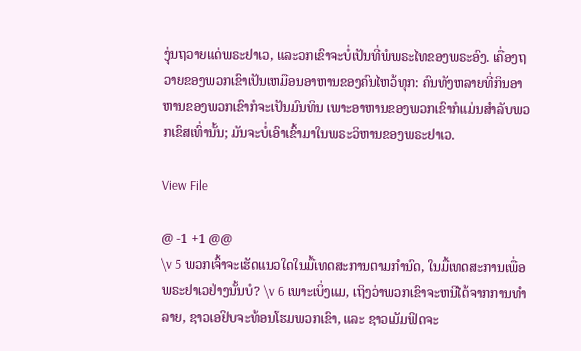ງຸ່ນຖວາຍແດ່ພຣະຢາເວ, ແລະວກເຂົາຈະບໍ່ເປັນທີ່ພໍພຣະໄທຂອງພຣະອົງ. ເຄື່ອງຖວາຍຂອງພວກເຂົາເປັນເຫມືອນອາຫານຂອງຄົນໄຫວ້ທຸກ: ຄົນທັງຫລາຍທີ່ກິນອາຫານຂອງພວກເຂົາກໍຈະເປັນມົນທິນ ເພາະອາຫານຂອງພວກເຂົາກໍແມ່ນສຳລັບພວກເຂົສເທົ່ານັ້ນ; ມັນຈະບໍ່ເອົາເຂົ້າມາໃນພຣະວິຫານຂອງພຣະຢາເວ.

View File

@ -1 +1 @@
\v 5 ພວກເຈົ້າຈະເຮັດແນວໃດໃນມື້ເທດສະການຕາມກຳນົດ, ໃນມື້ເທດສະການເພື່ອພຣະຢາເວຢ່າງນັ້ນບໍ? \v 6 ເພາະເບິ່ງແມ, ເຖິງວ່າພວກເຂົາຈະຫນີໄດ້ຈາກການທຳລາຍ, ຊາວເອຢິບຈະທ້ອນໂຮມພວກເຂົາ, ແລະ ຊາວເມັມຟິດຈະ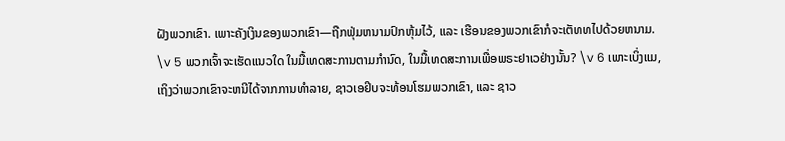ຝັງພວກເຂົາ. ເພາະຄັງເງິນຂອງພວກເຂົາ—ຖືກຟຸ່ມຫນາມປົກຫຸ້ມໄວ້, ແລະ ເຮືອນຂອງພວກເຂົາກໍຈະເຕັທທໄປດ້ວຍຫນາມ.
\v 5 ພວກເຈົ້າຈະເຮັດແນວໃດ ໃນມື້ເທດສະການຕາມກຳນົດ, ໃນມື້ເທດສະການເພື່ອພຣະຢາເວຢ່າງນັ້ນ? \v 6 ເພາະເບິ່ງແມ, ເຖິງວ່າພວກເຂົາຈະຫນີໄດ້ຈາກການທຳລາຍ, ຊາວເອຢິບຈະທ້ອນໂຮມພວກເຂົາ, ແລະ ຊາວ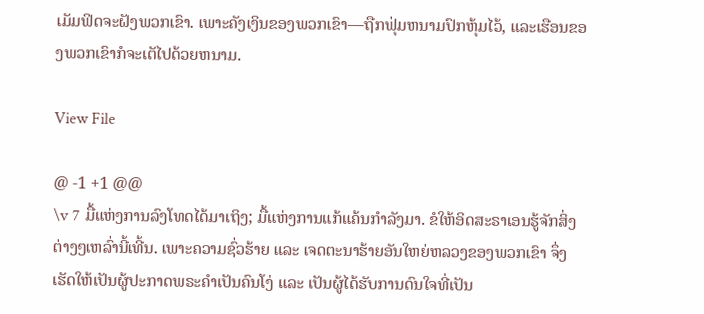ເມັມຟິດຈະຝັງພວກເຂົາ. ເພາະຄັງເງິນຂອງພວກເຂົາ—ຖືກຟຸ່ມຫນາມປົກຫຸ້ມໄວ້, ແລະເຮືອນຂອງພວກເຂົາກໍຈະເຕັໄປດ້ວຍຫນາມ.

View File

@ -1 +1 @@
\v 7 ມື້ແຫ່ງການລົງໂທດໄດ້ມາເຖິງ; ມື້ແຫ່ງການແກ້ແຄ້ນກຳລັງມາ. ຂໍໃຫ້ອິດສະຣາເອນຮູ້ຈັກສິ່ງຕ່າງໆເຫລົ່ານີ້ເທີ້ນ. ເພາະຄວາມຊົ່ວຮ້າຍ ແລະ ເຈດຕະນາຮ້າຍອັນໃຫຍ່ຫລວງຂອງພວກເຂົາ ຈຶ່ງເຮັດໃຫ້ເປັນຜູ້ປະກາດພຣະຄຳເປັນຄົນໂງ່ ແລະ ເປັນຜູ້ໄດ້ຮັບການດົນໃຈທີ່ເປັນ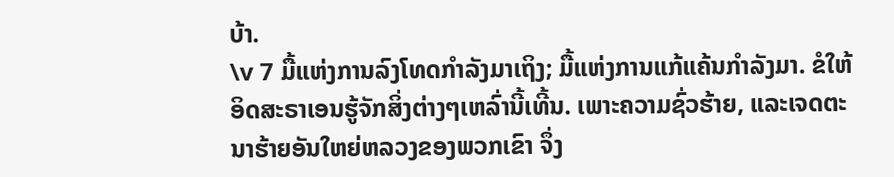ບ້າ.
\v 7 ມື້ແຫ່ງການລົງໂທດກຳລັງມາເຖິງ; ມື້ແຫ່ງການແກ້ແຄ້ນກຳລັງມາ. ຂໍໃຫ້ອິດສະຣາເອນຮູ້ຈັກສິ່ງຕ່າງໆເຫລົ່ານີ້ເທີ້ນ. ເພາະຄວາມຊົ່ວຮ້າຍ, ແລະເຈດຕະນາຮ້າຍອັນໃຫຍ່ຫລວງຂອງພວກເຂົາ ຈຶ່ງ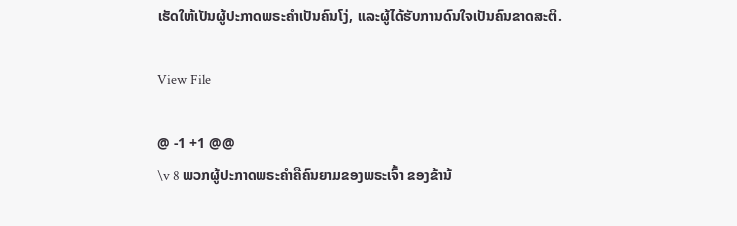ເຮັດໃຫ້ເປັນຜູ້ປະກາດພຣະຄຳເປັນຄົນໂງ່, ແລະຜູ້ໄດ້ຮັບການດົນໃຈເປັນຄົນຂາດສະຕິ.

View File

@ -1 +1 @@
\v 8 ພວກຜູ້ປະກາດພຣະຄຳຄືຄົນຍາມຂອງພຣະເຈົ້າ ຂອງຂ້ານ້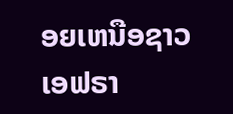ອຍເຫນືອຊາວເອຟຣາ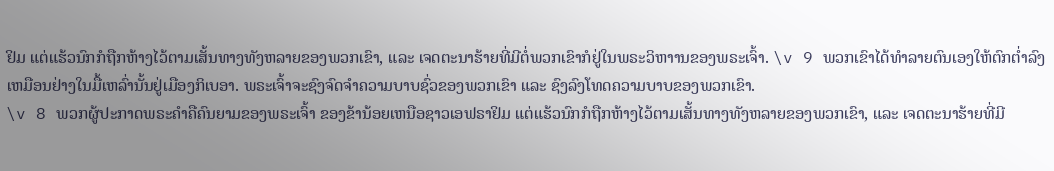ຢິມ ແຕ່ແຮ້ວນົກກໍຖືກຫ້າງໄວ້ຕາມເສັ້ນທາງທັງຫລາຍຂອງພວກເຂົາ, ແລະ ເຈດຕະນາຮ້າຍທີ່ມີຕໍ່ພວກເຂົາກໍຢູ່ໃນພຣະວິຫາານຂອງພຣະເຈົ້າ. \v 9 ພວກເຂົາໄດ້ທຳລາຍຕົນເອງໃຫ້ຕົກຕ່ຳລົງເຫມືອນຢ່າງໃນມື້ເຫລົ່ານັ້ນຢູ່ເມືອງກິເບອາ. ພຣະເຈົ້າຈະຊົງຈົດຈຳຄວາມບາບຊົ່ວຂອງພວກເຂົາ ແລະ ຊົງລົງໂທດຄວາມບາບຂອງພວກເຂົາ.
\v 8 ພວກຜູ້ປະກາດພຣະຄຳຄືຄົນຍາມຂອງພຣະເຈົ້າ ຂອງຂ້ານ້ອຍເຫນືອຊາວເອຟຣາຢິມ ແຕ່ແຮ້ວນົກກໍຖືກຫ້າງໄວ້ຕາມເສັ້ນທາງທັງຫລາຍຂອງພວກເຂົາ, ແລະ ເຈດຕະນາຮ້າຍທີ່ມີ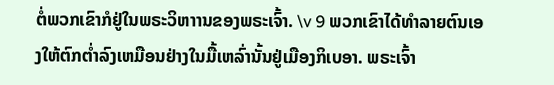ຕໍ່ພວກເຂົາກໍຢູ່ໃນພຣະວິຫາານຂອງພຣະເຈົ້າ. \v 9 ພວກເຂົາໄດ້ທຳລາຍຕົນເອງໃຫ້ຕົກຕ່ຳລົງເຫມືອນຢ່າງໃນມື້ເຫລົ່ານັ້ນຢູ່ເມືອງກິເບອາ. ພຣະເຈົ້າ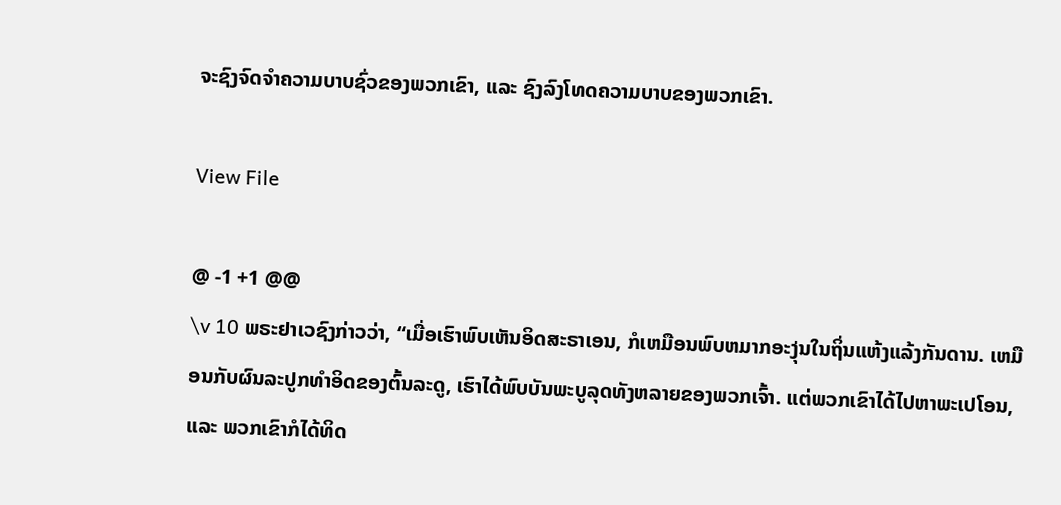ຈະຊົງຈົດຈຳຄວາມບາບຊົ່ວຂອງພວກເຂົາ, ແລະ ຊົງລົງໂທດຄວາມບາບຂອງພວກເຂົາ.

View File

@ -1 +1 @@
\v 10 ພຣະຢາເວຊົງກ່າວວ່າ, “ເມື່ອເຮົາພົບເຫັນອິດສະຣາເອນ, ກໍເຫມືອນພົບຫມາກອະງຸ່ນໃນຖິ່ນແຫ້ງແລ້ງກັນດານ. ເຫມືອນກັບຜົນລະປູກທຳອິດຂອງຕົ້ນລະດູ, ເຮົາໄດ້ພົບບັນພະບູລຸດທັງຫລາຍຂອງພວກເຈົ້າ. ແຕ່ພວກເຂົາໄດ້ໄປຫາພະເປໂອນ, ແລະ ພວກເຂົາກໍໄດ້ທິດ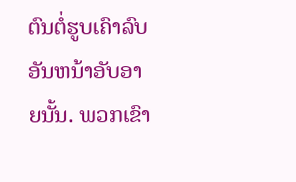ຕົນຕໍ່ຮູບເຄົາລົບອັນຫນ້າອັບອາຍນັ້ນ. ພວກເຂົາ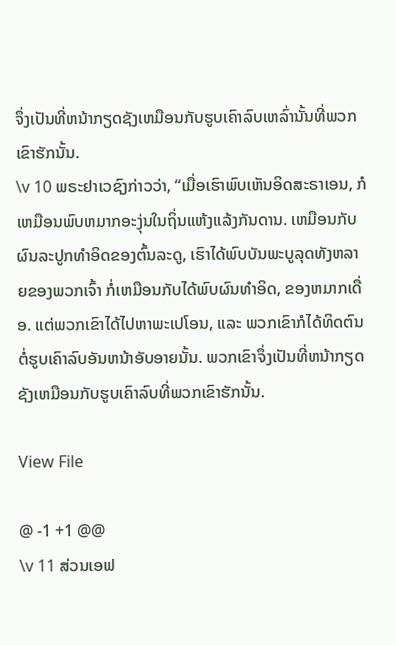ຈຶ່ງເປັນທີ່ຫນ້າກຽດຊັງເຫມືອນກັບຮູບເຄົາລົບເຫລົ່ານັ້ນທີ່ພວກເຂົາຮັກນັ້ນ.
\v 10 ພຣະຢາເວຊົງກ່າວວ່າ, “ເມື່ອເຮົາພົບເຫັນອິດສະຣາເອນ, ກໍເຫມືອນພົບຫມາກອະງຸ່ນໃນຖິ່ນແຫ້ງແລ້ງກັນດານ. ເຫມືອນກັບຜົນລະປູກທຳອິດຂອງຕົ້ນລະດູ, ເຮົາໄດ້ພົບບັນພະບູລຸດທັງຫລາຍຂອງພວກເຈົ້າ ກໍ່ເຫມືອນກັບໄດ້ພົບຜົນທຳອິດ, ຂອງຫມາກເດື່ອ. ແຕ່ພວກເຂົາໄດ້ໄປຫາພະເປໂອນ, ແລະ ພວກເຂົາກໍໄດ້ທິດຕົນຕໍ່ຮູບເຄົາລົບອັນຫນ້າອັບອາຍນັ້ນ. ພວກເຂົາຈຶ່ງເປັນທີ່ຫນ້າກຽດຊັງເຫມືອນກັບຮູບເຄົາລົບທີ່ພວກເຂົາຮັກນັ້ນ.

View File

@ -1 +1 @@
\v 11 ສ່ວນເອຟ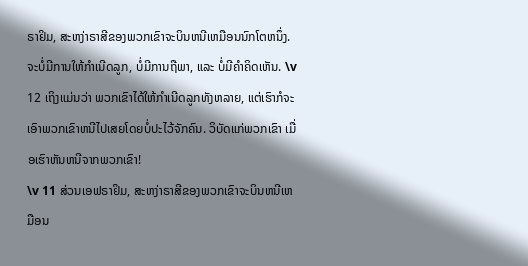ຣາຢິມ, ສະຫງ່າຣາສີຂອງພວກເຂົາຈະບິນຫນີເຫມືອນນົກໂຕຫນຶ່ງ. ຈະບໍ່ມີການໃຫ້ກຳເນີດລູກ, ບໍ່ມີການຖືພາ, ແລະ ບໍ່ມີຄຳຄິດເຫັນ. \v 12 ເຖິງແມ່ນວ່າ ພວກເຂົາໄດ້ໃຫ້ກຳເນີດລູກທັງຫລາຍ, ແຕ່ເຮົາກໍຈະເອົາພວກເຂົາຫນີໄປເສຍໂດຍບໍ່ປະໄວ້ຈັກຄົນ. ວິບັດແກ່ພວກເຂົາ ເມື່ອເຮົາຫັນຫນີຈາກພວກເຂົາ!
\v 11 ສ່ວນເອຟຣາຢິມ, ສະຫງ່າຣາສີຂອງພວກເຂົາຈະບິນຫນີເຫມືອນ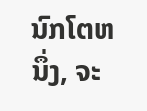ນົກໂຕຫນຶ່ງ, ຈະ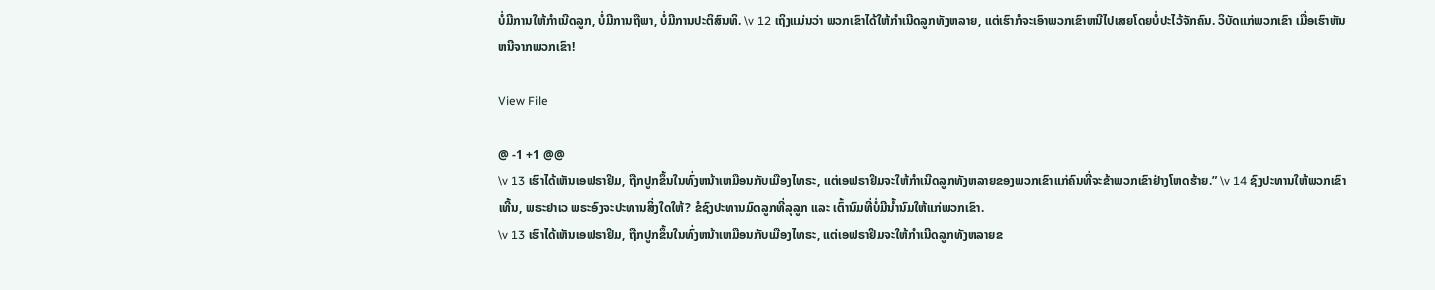ບໍ່ມີການໃຫ້ກຳເນີດລູກ, ບໍ່ມີການຖືພາ, ບໍ່ມີການປະຕິສົນທິ. \v 12 ເຖິງແມ່ນວ່າ ພວກເຂົາໄດ້ໃຫ້ກຳເນີດລູກທັງຫລາຍ, ແຕ່ເຮົາກໍຈະເອົາພວກເຂົາຫນີໄປເສຍໂດຍບໍ່ປະໄວ້ຈັກຄົນ. ວິບັດແກ່ພວກເຂົາ ເມື່ອເຮົາຫັນຫນີຈາກພວກເຂົາ!

View File

@ -1 +1 @@
\v 13 ເຮົາໄດ້ເຫັນເອຟຣາຢິມ, ຖືກປູກຂຶ້ນໃນທົ່ງຫນ້າເຫມືອນກັບເມືອງໄທຣະ, ແຕ່ເອຟຣາຢິມຈະໃຫ້ກຳເນີດລູກທັງຫລາຍຂອງພວກເຂົາແກ່ຄົນທີ່ຈະຂ້າພວກເຂົາຢ່າງໂຫດຮ້າຍ.” \v 14 ຊົງປະທານໃຫ້ພວກເຂົາເທີ້ນ, ພຣະຢາເວ ພຣະອົງຈະປະທານສິ່ງໃດໃຫ້? ຂໍຊົງປະທານມົດລູກທີ່ລຸລູກ ແລະ ເຕົ້ານົມທີ່ບໍ່ມີນ້ຳນົມໃຫ້ແກ່ພວກເຂົາ.
\v 13 ເຮົາໄດ້ເຫັນເອຟຣາຢິມ, ຖືກປູກຂຶ້ນໃນທົ່ງຫນ້າເຫມືອນກັບເມືອງໄທຣະ, ແຕ່ເອຟຣາຢິມຈະໃຫ້ກຳເນີດລູກທັງຫລາຍຂ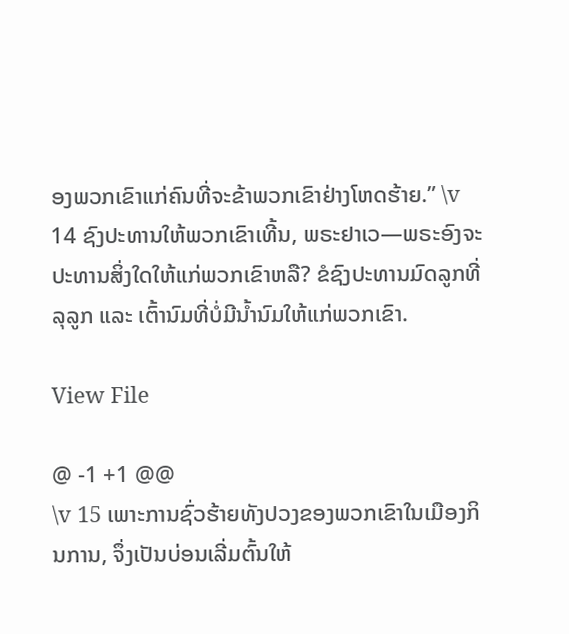ອງພວກເຂົາແກ່ຄົນທີ່ຈະຂ້າພວກເຂົາຢ່າງໂຫດຮ້າຍ.” \v 14 ຊົງປະທານໃຫ້ພວກເຂົາເທີ້ນ, ພຣະຢາເວ—ພຣະອົງຈະປະທານສິ່ງໃດໃຫ້ແກ່ພວກເຂົາຫລື? ຂໍຊົງປະທານມົດລູກທີ່ລຸລູກ ແລະ ເຕົ້ານົມທີ່ບໍ່ມີນ້ຳນົມໃຫ້ແກ່ພວກເຂົາ.

View File

@ -1 +1 @@
\v 15 ເພາະການຊົ່ວຮ້າຍທັງປວງຂອງພວກເຂົາໃນເມືອງກິນການ, ຈຶ່ງເປັນບ່ອນເລີ່ມຕົ້ນໃຫ້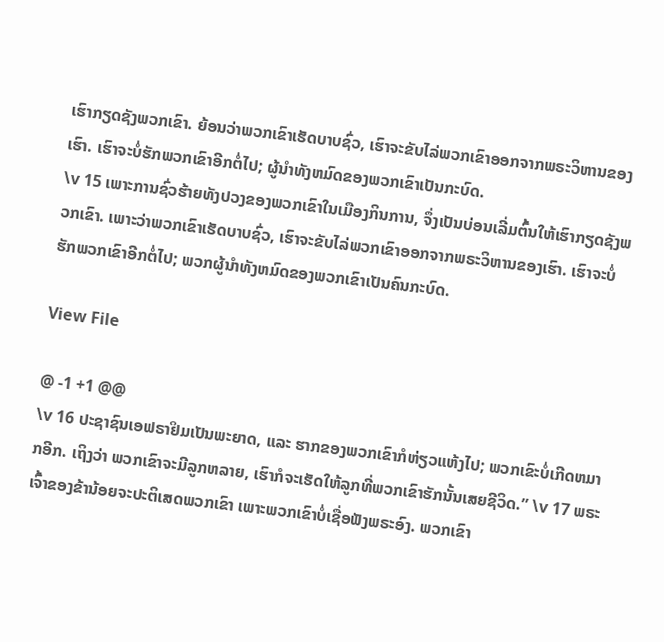ເຮົາກຽດຊັງພວກເຂົາ. ຍ້ອນວ່າພວກເຂົາເຮັດບາບຊົ່ວ, ເຮົາຈະຂັບໄລ່ພວກເຂົາອອກຈາກພຣະວິຫານຂອງເຮົາ. ເຮົາຈະບໍ່ຮັກພວກເຂົາອີກຕໍ່ໄປ; ຜູ້ນຳທັງຫມົດຂອງພວກເຂົາເປັນກະບົດ.
\v 15 ເພາະການຊົ່ວຮ້າຍທັງປວງຂອງພວກເຂົາໃນເມືອງກິນການ, ຈຶ່ງເປັນບ່ອນເລີ່ມຕົ້ນໃຫ້ເຮົາກຽດຊັງພວກເຂົາ. ເພາະວ່າພວກເຂົາເຮັດບາບຊົ່ວ, ເຮົາຈະຂັບໄລ່ພວກເຂົາອອກຈາກພຣະວິຫານຂອງເຮົາ. ເຮົາຈະບໍ່ຮັກພວກເຂົາອີກຕໍ່ໄປ; ພວກຜູ້ນຳທັງຫມົດຂອງພວກເຂົາເປັນຄົນກະບົດ.

View File

@ -1 +1 @@
\v 16 ປະຊາຊົນເອຟຣາຢິມເປັນພະຍາດ, ແລະ ຮາກຂອງພວກເຂົາກໍຫ່ຽວແຫ້ງໄປ; ພວກເຂົະບໍ່ເກີດຫມາກອີກ. ເຖິງວ່າ ພວກເຂົາຈະມີລູກຫລາຍ, ເຮົາກໍຈະເຮັດໃຫ້ລູກທີ່ພວກເຂົາຮັກນັ້ນເສຍຊີວິດ.” \v 17 ພຣະເຈົ້າຂອງຂ້ານ້ອຍຈະປະຕິເສດພວກເຂົາ ເພາະພວກເຂົາບໍ່ເຊື່ອຟັງພຣະອົງ. ພວກເຂົາ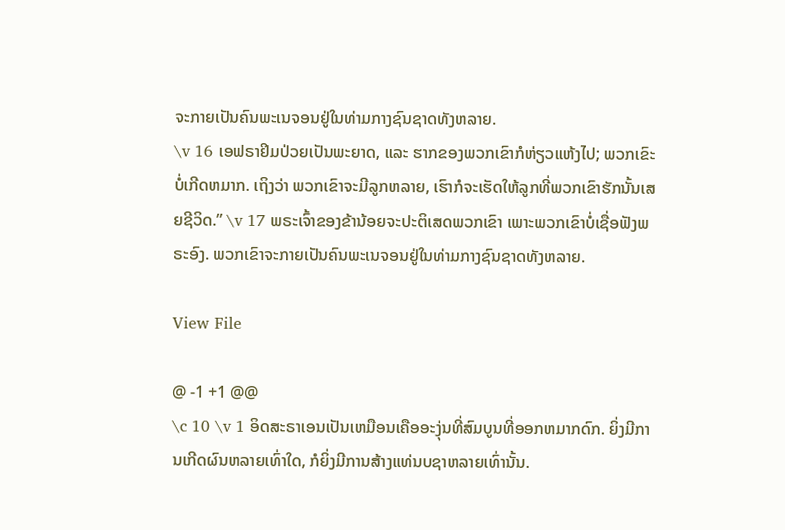ຈະກາຍເປັນຄົນພະເນຈອນຢູ່ໃນທ່າມກາງຊົນຊາດທັງຫລາຍ.
\v 16 ເອຟຣາຢິມປ່ວຍເປັນພະຍາດ, ແລະ ຮາກຂອງພວກເຂົາກໍຫ່ຽວແຫ້ງໄປ; ພວກເຂົະບໍ່ເກີດຫມາກ. ເຖິງວ່າ ພວກເຂົາຈະມີລູກຫລາຍ, ເຮົາກໍຈະເຮັດໃຫ້ລູກທີ່ພວກເຂົາຮັກນັ້ນເສຍຊີວິດ.” \v 17 ພຣະເຈົ້າຂອງຂ້ານ້ອຍຈະປະຕິເສດພວກເຂົາ ເພາະພວກເຂົາບໍ່ເຊື່ອຟັງພຣະອົງ. ພວກເຂົາຈະກາຍເປັນຄົນພະເນຈອນຢູ່ໃນທ່າມກາງຊົນຊາດທັງຫລາຍ.

View File

@ -1 +1 @@
\c 10 \v 1 ອິດສະຣາເອນເປັນເຫມືອນເຄືອອະງຸ່ນທີ່ສົມບູນທີ່ອອກຫມາກດົກ. ຍິ່ງມີການເກີດຜົນຫລາຍເທົ່າໃດ, ກໍຍິ່ງມີການສ້າງແທ່ນບຊາຫລາຍເທົ່ານັ້ນ.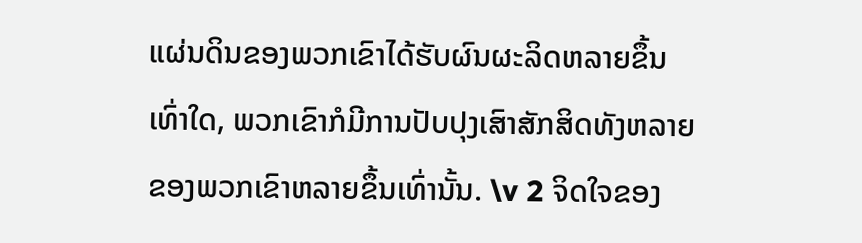ແຜ່ນດິນຂອງພວກເຂົາໄດ້ຮັບຜົນຜະລິດຫລາຍຂຶ້ນເທົ່າໃດ, ພວກເຂົາກໍມີການປັບປຸງເສົາສັກສິດທັງຫລາຍຂອງພວກເຂົາຫລາຍຂຶ້ນເທົ່ານັ້ນ. \v 2 ຈິດໃຈຂອງ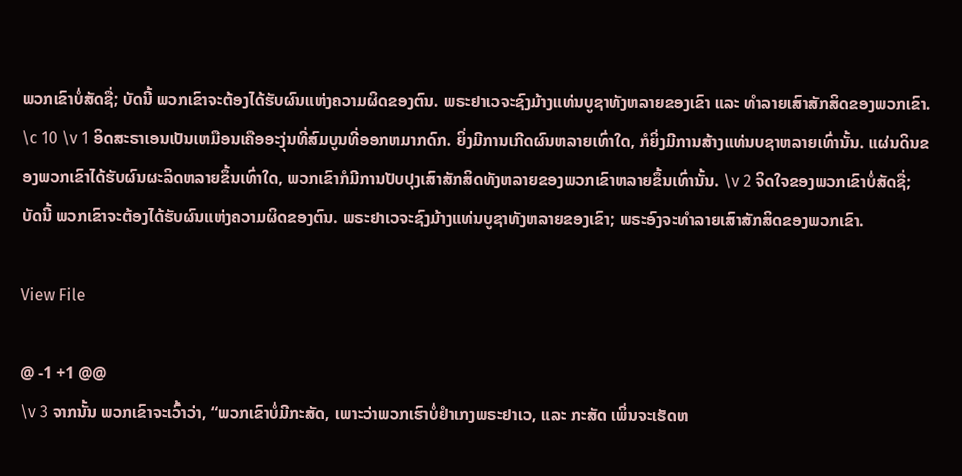ພວກເຂົາບໍ່ສັດຊື່; ບັດນີ້ ພວກເຂົາຈະຕ້ອງໄດ້ຮັບຜົນແຫ່ງຄວາມຜິດຂອງຕົນ. ພຣະຢາເວຈະຊົງມ້າງແທ່ນບູຊາທັງຫລາຍຂອງເຂົາ ແລະ ທຳລາຍເສົາສັກສິດຂອງພວກເຂົາ.
\c 10 \v 1 ອິດສະຣາເອນເປັນເຫມືອນເຄືອອະງຸ່ນທີ່ສົມບູນທີ່ອອກຫມາກດົກ. ຍິ່ງມີການເກີດຜົນຫລາຍເທົ່າໃດ, ກໍຍິ່ງມີການສ້າງແທ່ນບຊາຫລາຍເທົ່ານັ້ນ. ແຜ່ນດິນຂອງພວກເຂົາໄດ້ຮັບຜົນຜະລິດຫລາຍຂຶ້ນເທົ່າໃດ, ພວກເຂົາກໍມີການປັບປຸງເສົາສັກສິດທັງຫລາຍຂອງພວກເຂົາຫລາຍຂຶ້ນເທົ່ານັ້ນ. \v 2 ຈິດໃຈຂອງພວກເຂົາບໍ່ສັດຊື່; ບັດນີ້ ພວກເຂົາຈະຕ້ອງໄດ້ຮັບຜົນແຫ່ງຄວາມຜິດຂອງຕົນ. ພຣະຢາເວຈະຊົງມ້າງແທ່ນບູຊາທັງຫລາຍຂອງເຂົາ; ພຣະອົງຈະທຳລາຍເສົາສັກສິດຂອງພວກເຂົາ.

View File

@ -1 +1 @@
\v 3 ຈາກນັ້ນ ພວກເຂົາຈະເວົ້າວ່າ, “ພວກເຂົາບໍ່ມີກະສັດ, ເພາະວ່າພວກເຮົາບໍ່ຢຳເກງພຣະຢາເວ, ແລະ ກະສັດ ເພິ່ນຈະເຮັດຫ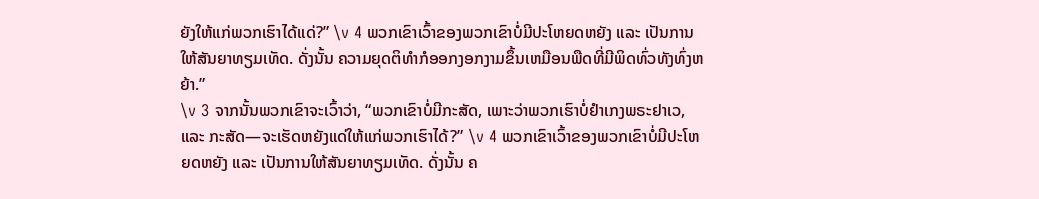ຍັງໃຫ້ແກ່ພວກເຮົາໄດ້ແດ່?” \v 4 ພວກເຂົາເວົ້າຂອງພວກເຂົາບໍ່ມີປະໂຫຍດຫຍັງ ແລະ ເປັນການໃຫ້ສັນຍາທຽມເທັດ. ດັ່ງນັ້ນ ຄວາມຍຸດຕິທຳກໍອອກງອກງາມຂຶ້ນເຫມືອນພືດທີ່ມີພິດທົ່ວທັງທົ່ງຫຍ້າ.”
\v 3 ຈາກນັ້ນພວກເຂົາຈະເວົ້າວ່າ, “ພວກເຂົາບໍ່ມີກະສັດ, ເພາະວ່າພວກເຮົາບໍ່ຢຳເກງພຣະຢາເວ, ແລະ ກະສັດ—ຈະເຮັດຫຍັງແດ່ໃຫ້ແກ່ພວກເຮົາໄດ້?” \v 4 ພວກເຂົາເວົ້າຂອງພວກເຂົາບໍ່ມີປະໂຫຍດຫຍັງ ແລະ ເປັນການໃຫ້ສັນຍາທຽມເທັດ. ດັ່ງນັ້ນ ຄ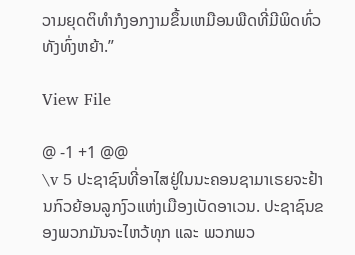ວາມຍຸດຕິທຳກໍງອກງາມຂຶ້ນເຫມືອນພືດທີ່ມີພິດທົ່ວທັງທົ່ງຫຍ້າ.”

View File

@ -1 +1 @@
\v 5 ປະຊາຊົນທີ່ອາໄສຢູ່ໃນນະຄອນຊາມາເຣຍຈະຢ້ານກົວຍ້ອນລູກງົວແຫ່ງເມືອງເບັດອາເວນ. ປະຊາຊົນຂອງພວກມັນຈະໄຫວ້ທຸກ ແລະ ພວກພວ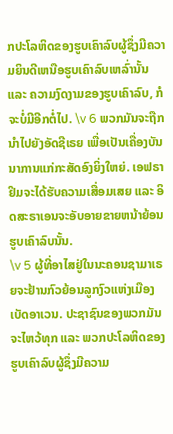ກປະໂລຫິດຂອງຮູບເຄົາລົບຜູ້ຊຶ່ງມີຄວາມຍິນດີເຫນືອຮູບເຄົາລົບເຫລົ່ານັ້ນ ແລະ ຄວາມງົດງາມຂອງຮູບເຄົາລົບ, ກໍຈະບໍ່ມີອີກຕໍ່ໄປ. \v 6 ພວກມັນຈະຖືກນຳໄປຍັງອັດຊີເຣຍ ເພື່ອເປັນເຄື່ອງບັນນາການແກ່ກະສັດອົງຍິ່ງໃຫຍ່. ເອຟຣາຢິມຈະໄດ້ຮັບຄວາມເສື່ອມເສຍ ແລະ ອິດສະຣາເອນຈະອັບອາຍຂາຍຫນ້າຍ້ອນຮູບເຄົາລົບນັ້ນ.
\v 5 ຜູ້ທີ່ອາໄສຢູ່ໃນນະຄອນຊາມາເຣຍຈະຢ້ານກົວຍ້ອນລູກງົວແຫ່ງເມືອງເບັດອາເວນ. ປະຊາຊົນຂອງພວກມັນຈະໄຫວ້ທຸກ ແລະ ພວກປະໂລຫິດຂອງຮູບເຄົາລົບຜູ້ຊຶ່ງມີຄວາມ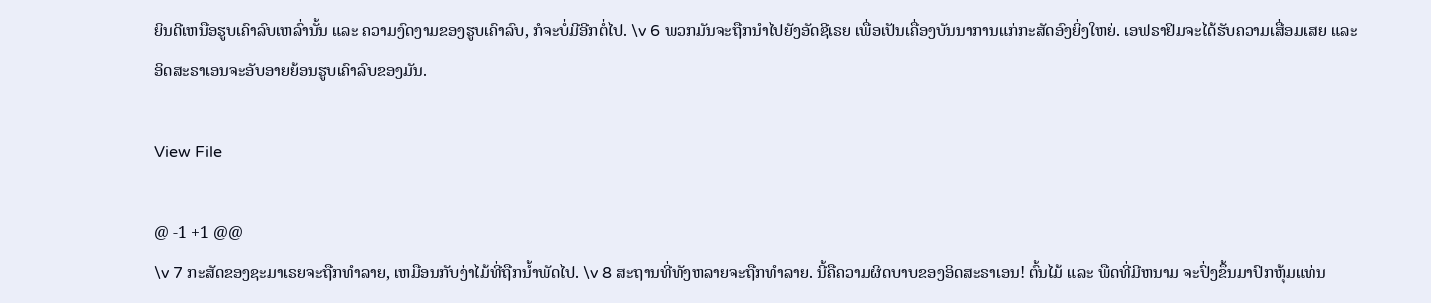ຍິນດີເຫນືອຮູບເຄົາລົບເຫລົ່ານັ້ນ ແລະ ຄວາມງົດງາມຂອງຮູບເຄົາລົບ, ກໍຈະບໍ່ມີອີກຕໍ່ໄປ. \v 6 ພວກມັນຈະຖືກນຳໄປຍັງອັດຊີເຣຍ ເພື່ອເປັນເຄື່ອງບັນນາການແກ່ກະສັດອົງຍິ່ງໃຫຍ່. ເອຟຣາຢິມຈະໄດ້ຮັບຄວາມເສື່ອມເສຍ ແລະ ອິດສະຣາເອນຈະອັບອາຍຍ້ອນຮູບເຄົາລົບຂອງມັນ.

View File

@ -1 +1 @@
\v 7 ກະສັດຂອງຊະມາເຣຍຈະຖືກທຳລາຍ, ເຫມືອນກັບງ່າໄມ້ທີ່ຖືກນ້ຳພັດໄປ. \v 8 ສະຖານທີ່ທັງຫລາຍຈະຖືກທຳລາຍ. ນີ້ຄືຄວາມຜິດບາບຂອງອິດສະຣາເອນ! ຕົ້ນໄມ້ ແລະ ພືດທີ່ມີຫນາມ ຈະປົ່ງຂຶ້ນມາປົກຫຸ້ມແທ່ນ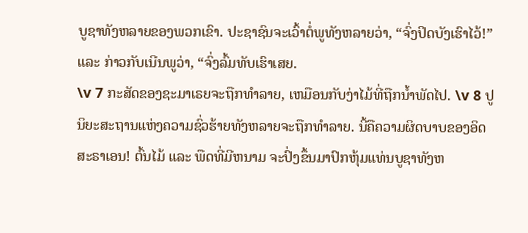ບູຊາທັງຫລາຍຂອງພວກເຂົາ. ປະຊາຊົນຈະເວົ້າຕໍ່ພູທັງຫລາຍວ່າ, “ຈົ່ງປິດບັງເຮົາໄວ້!” ແລະ ກ່າວກັບເນີນພູວ່າ, “ຈົ່ງລົ້ມທັບເຮົາເສຍ.
\v 7 ກະສັດຂອງຊະມາເຣຍຈະຖືກທຳລາຍ, ເຫມືອນກັບງ່າໄມ້ທີ່ຖືກນ້ຳພັດໄປ. \v 8 ປູນິຍະສະຖານແຫ່ງຄວາມຊົ່ວຮ້າຍທັງຫລາຍຈະຖືກທຳລາຍ. ນີ້ຄືຄວາມຜິດບາບຂອງອິດສະຣາເອນ! ຕົ້ນໄມ້ ແລະ ພືດທີ່ມີຫນາມ ຈະປົ່ງຂຶ້ນມາປົກຫຸ້ມແທ່ນບູຊາທັງຫ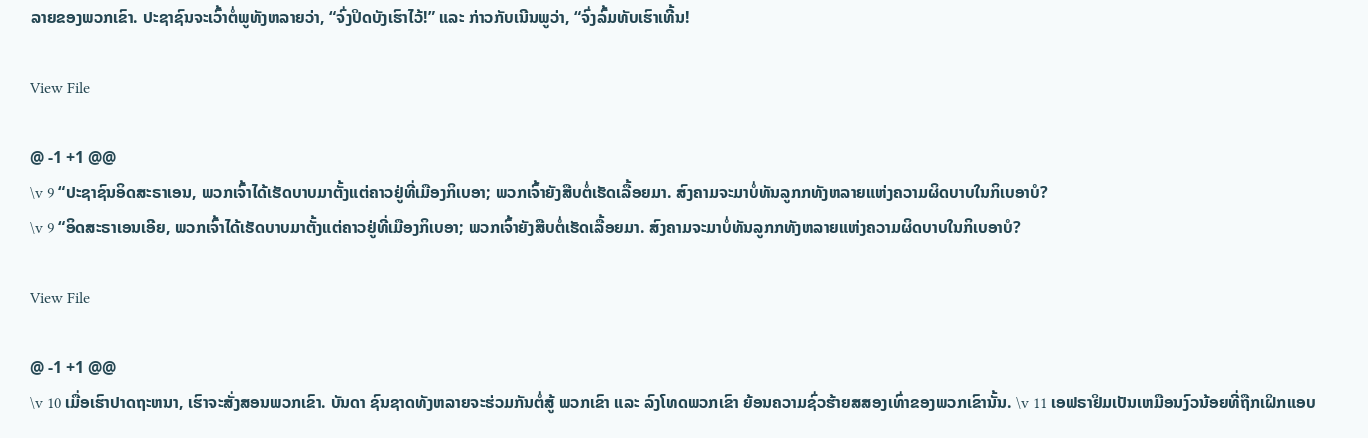ລາຍຂອງພວກເຂົາ. ປະຊາຊົນຈະເວົ້າຕໍ່ພູທັງຫລາຍວ່າ, “ຈົ່ງປິດບັງເຮົາໄວ້!” ແລະ ກ່າວກັບເນີນພູວ່າ, “ຈົ່ງລົ້ມທັບເຮົາເທີ້ນ!

View File

@ -1 +1 @@
\v 9 “ປະຊາຊົນອິດສະຣາເອນ, ພວກເຈົ້າໄດ້ເຮັດບາບມາຕັ້ງແຕ່ຄາວຢູ່ທີ່ເມືອງກິເບອາ; ພວກເຈົ້າຍັງສືບຕໍ່ເຮັດເລື້ອຍມາ. ສົງຄາມຈະມາບໍ່ທັນລູກກທັງຫລາຍແຫ່ງຄວາມຜິດບາບໃນກິເບອາບໍ?
\v 9 “ອິດສະຣາເອນເອີຍ, ພວກເຈົ້າໄດ້ເຮັດບາບມາຕັ້ງແຕ່ຄາວຢູ່ທີ່ເມືອງກິເບອາ; ພວກເຈົ້າຍັງສືບຕໍ່ເຮັດເລື້ອຍມາ. ສົງຄາມຈະມາບໍ່ທັນລູກກທັງຫລາຍແຫ່ງຄວາມຜິດບາບໃນກິເບອາບໍ?

View File

@ -1 +1 @@
\v 10 ເມື່ອເຮົາປາດຖະຫນາ, ເຮົາຈະສັ່ງສອນພວກເຂົາ. ບັນດາ ຊົນຊາດທັງຫລາຍຈະຮ່ວມກັນຕໍ່ສູ້ ພວກເຂົາ ແລະ ລົງໂທດພວກເຂົາ ຍ້ອນຄວາມຊົ່ວຮ້າຍສສອງເທົ່າຂອງພວກເຂົານັ້ນ. \v 11 ເອຟຣາຢິມເປັນເຫມືອນງົວນ້ອຍທີ່ຖືກເຝິກແອບ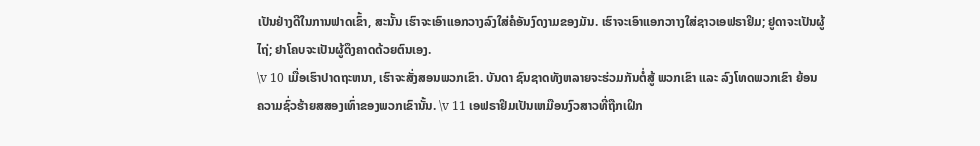ເປັນຢ່າງດີໃນການຟາດເຂົ້າ, ສະນັ້ນ ເຮົາຈະເອົາແອກວາງລົງໃສ່ຄໍອັນງົດງາມຂອງມັນ. ເຮົາຈະເອົາແອກວາາງໃສ່ຊາວເອຟຣາຢິມ; ຢູດາຈະເປັນຜູ້ໄຖ່; ຢາໂຄບຈະເປັນຜູ້ດຶງຄາດດ້ວຍຕົນເອງ.
\v 10 ເມື່ອເຮົາປາດຖະຫນາ, ເຮົາຈະສັ່ງສອນພວກເຂົາ. ບັນດາ ຊົນຊາດທັງຫລາຍຈະຮ່ວມກັນຕໍ່ສູ້ ພວກເຂົາ ແລະ ລົງໂທດພວກເຂົາ ຍ້ອນຄວາມຊົ່ວຮ້າຍສສອງເທົ່າຂອງພວກເຂົານັ້ນ. \v 11 ເອຟຣາຢິມເປັນເຫມືອນງົວສາວທີ່ຖືກເຝິກ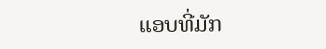ແອບທີ່ມັກ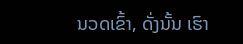ນວດເຂົ້າ, ດັ່ງນັ້ນ ເຮົາ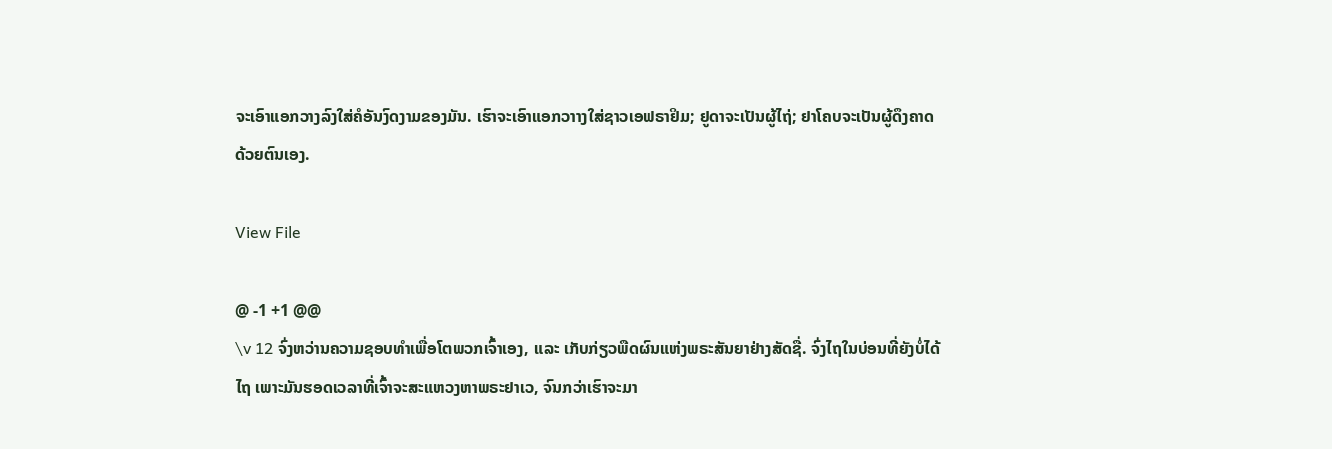ຈະເອົາແອກວາງລົງໃສ່ຄໍອັນງົດງາມຂອງມັນ. ເຮົາຈະເອົາແອກວາາງໃສ່ຊາວເອຟຣາຢິມ; ຢູດາຈະເປັນຜູ້ໄຖ່; ຢາໂຄບຈະເປັນຜູ້ດຶງຄາດດ້ວຍຕົນເອງ.

View File

@ -1 +1 @@
\v 12 ຈົ່ງຫວ່ານຄວາມຊອບທຳເພື່ອໂຕພວກເຈົ້າເອງ, ແລະ ເກັບກ່ຽວພືດຜົນແຫ່ງພຣະສັນຍາຢ່າງສັດຊື່. ຈົ່ງໄຖໃນບ່ອນທີ່ຍັງບໍ່ໄດ້ໄຖ ເພາະມັນຮອດເວລາທີ່ເຈົ້າຈະສະແຫວງຫາພຣະຢາເວ, ຈົນກວ່າເຮົາຈະມາ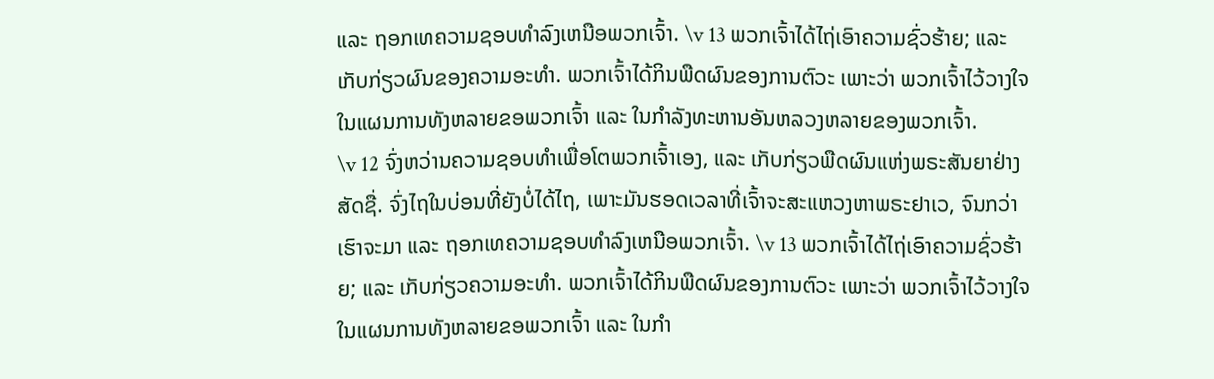ແລະ ຖອກເທຄວາມຊອບທຳລົງເຫນືອພວກເຈົ້າ. \v 13 ພວກເຈົ້າໄດ້ໄຖ່ເອົາຄວາມຊົ່ວຮ້າຍ; ແລະ ເກັບກ່ຽວຜົນຂອງຄວາມອະທຳ. ພວກເຈົ້າໄດ້ກິນພືດຜົນຂອງການຕົວະ ເພາະວ່າ ພວກເຈົ້າໄວ້ວາງໃຈໃນແຜນການທັງຫລາຍຂອພວກເຈົ້າ ແລະ ໃນກຳລັງທະຫານອັນຫລວງຫລາຍຂອງພວກເຈົ້າ.
\v 12 ຈົ່ງຫວ່ານຄວາມຊອບທຳເພື່ອໂຕພວກເຈົ້າເອງ, ແລະ ເກັບກ່ຽວພືດຜົນແຫ່ງພຣະສັນຍາຢ່າງສັດຊື່. ຈົ່ງໄຖໃນບ່ອນທີ່ຍັງບໍ່ໄດ້ໄຖ, ເພາະມັນຮອດເວລາທີ່ເຈົ້າຈະສະແຫວງຫາພຣະຢາເວ, ຈົນກວ່າເຮົາຈະມາ ແລະ ຖອກເທຄວາມຊອບທຳລົງເຫນືອພວກເຈົ້າ. \v 13 ພວກເຈົ້າໄດ້ໄຖ່ເອົາຄວາມຊົ່ວຮ້າຍ; ແລະ ເກັບກ່ຽວຄວາມອະທຳ. ພວກເຈົ້າໄດ້ກິນພືດຜົນຂອງການຕົວະ ເພາະວ່າ ພວກເຈົ້າໄວ້ວາງໃຈໃນແຜນການທັງຫລາຍຂອພວກເຈົ້າ ແລະ ໃນກຳ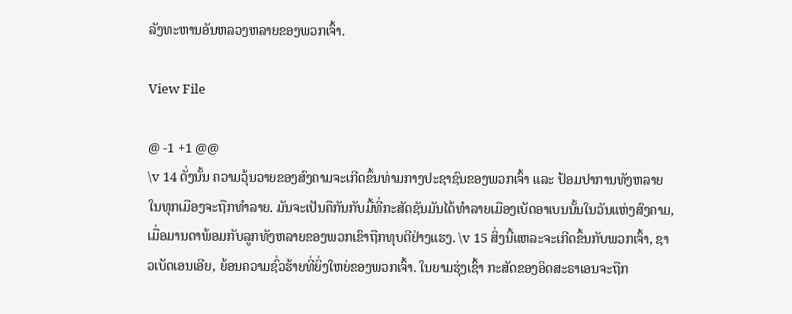ລັງທະຫານອັນຫລວງຫລາຍຂອງພວກເຈົ້າ.

View File

@ -1 +1 @@
\v 14 ດັ່ງນັ້ນ ຄວາມວຸ້ນວາຍຂອງສົງຄາມຈະເກີດຂຶ້ນທ່າມກາງປະຊາຊົນຂອງພວກເຈົ້າ ແລະ ປ້ອມປາການທັງຫລາຍໃນທຸກເມືອງຈະຖືກທຳລາຍ. ມັນຈະເປັນຄືກັນກັບມື້ທີ່ກະສັດຊັນມັນໄດ້ທຳລາຍເມືອງເບັດອາເບນນັ້ນໃນວັນແຫ່ງສົງຄາມ, ເມື່ອມານດາພ້ອມກັບລູກທັງຫລາຍຂອງພວກເຂົາຖືກທຸບຕີຢ່າງແຮງ. \v 15 ສິ່ງນີ້ແຫລະຈະເກີດຂຶ້ນກັບພວກເຈົ້າ, ຊາວເບັດເອນເອີຍ, ຍ້ອນຄວາມຊົ່ວຮ້າຍທີ່ຍິ່ງໃຫຍ່ຂອງພວກເຈົ້າ. ໃນຍາມຮຸ່ງເຊົ້າ ກະສັດຂອງອິດສະຣາເອນຈະຖືກ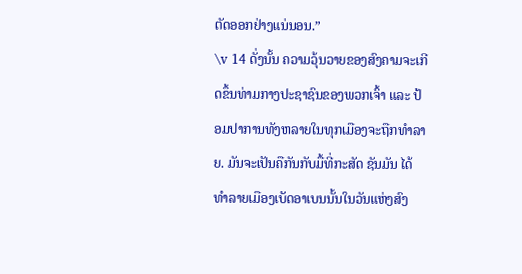ຕັດອອກຢ່າງແນ່ນອນ.”
\v 14 ດັ່ງນັ້ນ ຄວາມວຸ້ນວາຍຂອງສົງຄາມຈະເກີດຂຶ້ນທ່າມກາງປະຊາຊົນຂອງພວກເຈົ້າ ແລະ ປ້ອມປາການທັງຫລາຍໃນທຸກເມືອງຈະຖືກທຳລາຍ. ມັນຈະເປັນຄືກັນກັບມື້ທີ່ກະສັດ ຊັນມັນ ໄດ້ທຳລາຍເມືອງເບັດອາເບນນັ້ນໃນວັນແຫ່ງສົງ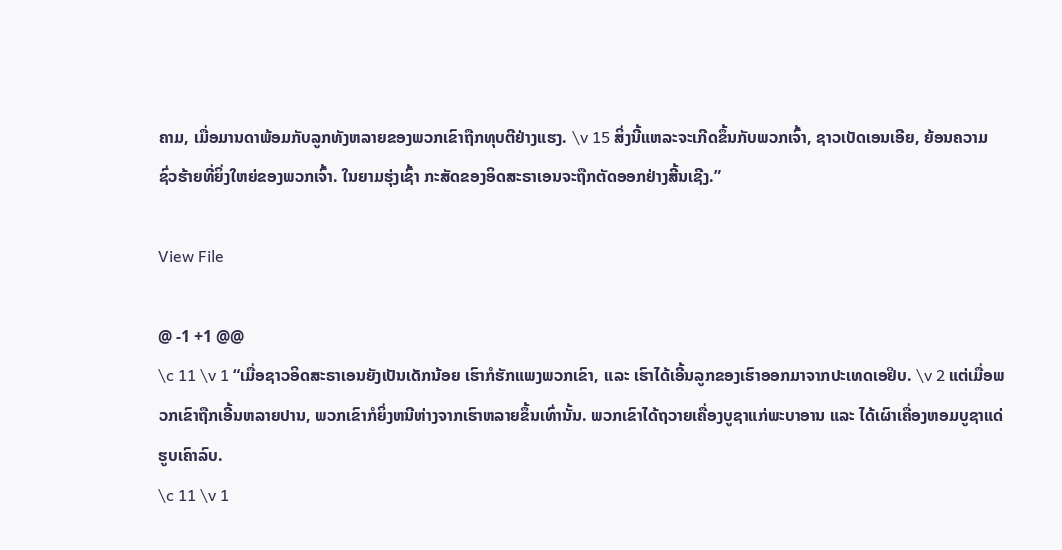ຄາມ, ເມື່ອມານດາພ້ອມກັບລູກທັງຫລາຍຂອງພວກເຂົາຖືກທຸບຕີຢ່າງແຮງ. \v 15 ສິ່ງນີ້ແຫລະຈະເກີດຂຶ້ນກັບພວກເຈົ້າ, ຊາວເບັດເອນເອີຍ, ຍ້ອນຄວາມຊົ່ວຮ້າຍທີ່ຍິ່ງໃຫຍ່ຂອງພວກເຈົ້າ. ໃນຍາມຮຸ່ງເຊົ້າ ກະສັດຂອງອິດສະຣາເອນຈະຖືກຕັດອອກຢ່າງສີ້ນເຊີງ.”

View File

@ -1 +1 @@
\c 11 \v 1 “ເມື່ອຊາວອິດສະຣາເອນຍັງເປັນເດັກນ້ອຍ ເຮົາກໍຮັກແພງພວກເຂົາ, ແລະ ເຮົາໄດ້ເອີ້ນລູກຂອງເຮົາອອກມາຈາກປະເທດເອຢິບ. \v 2 ແຕ່ເມື່ອພວກເຂົາຖືກເອີ້ນຫລາຍປານ, ພວກເຂົາກໍຍິ່ງຫນີຫ່າງຈາກເຮົາຫລາຍຂຶ້ນເທົ່ານັ້ນ. ພວກເຂົາໄດ້ຖວາຍເຄື່ອງບູຊາແກ່ພະບາອານ ແລະ ໄດ້ເຜົາເຄື່ອງຫອມບູຊາແດ່ຮູບເຄົາລົບ.
\c 11 \v 1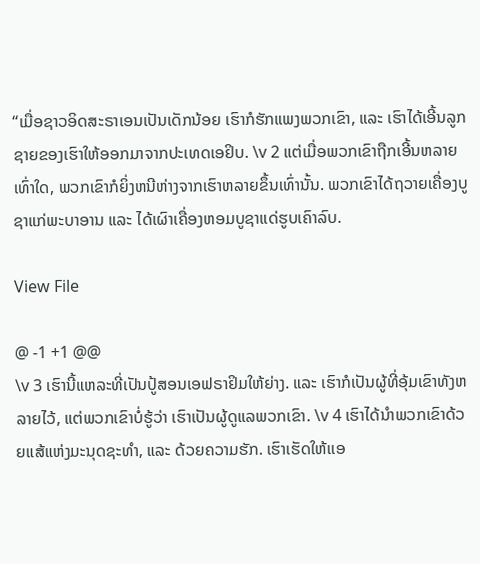“ເມື່ອຊາວອິດສະຣາເອນເປັນເດັກນ້ອຍ ເຮົາກໍຮັກແພງພວກເຂົາ, ແລະ ເຮົາໄດ້ເອີ້ນລູກຊາຍຂອງເຮົາໃຫ້ອອກມາຈາກປະເທດເອຢິບ. \v 2 ແຕ່ເມື່ອພວກເຂົາຖືກເອີ້ນຫລາຍເທົ່າໃດ, ພວກເຂົາກໍຍິ່ງຫນີຫ່າງຈາກເຮົາຫລາຍຂຶ້ນເທົ່ານັ້ນ. ພວກເຂົາໄດ້ຖວາຍເຄື່ອງບູຊາແກ່ພະບາອານ ແລະ ໄດ້ເຜົາເຄື່ອງຫອມບູຊາແດ່ຮູບເຄົາລົບ.

View File

@ -1 +1 @@
\v 3 ເຮົານີ້ແຫລະທີ່ເປັນປູ້ສອນເອຟຣາຢິມໃຫ້ຍ່າງ. ແລະ ເຮົາກໍເປັນຜູ້ທີ່ອຸ້ມເຂົາທັງຫລາຍໄວ້, ແຕ່ພວກເຂົາບໍ່ຮູ້ວ່າ ເຮົາເປັນຜູ້ດູແລພວກເຂົາ. \v 4 ເຮົາໄດ້ນຳພວກເຂົາດ້ວຍແສ້ແຫ່ງມະນຸດຊະທຳ, ແລະ ດ້ວຍຄວາມຮັກ. ເຮົາເຮັດໃຫ້ເເອ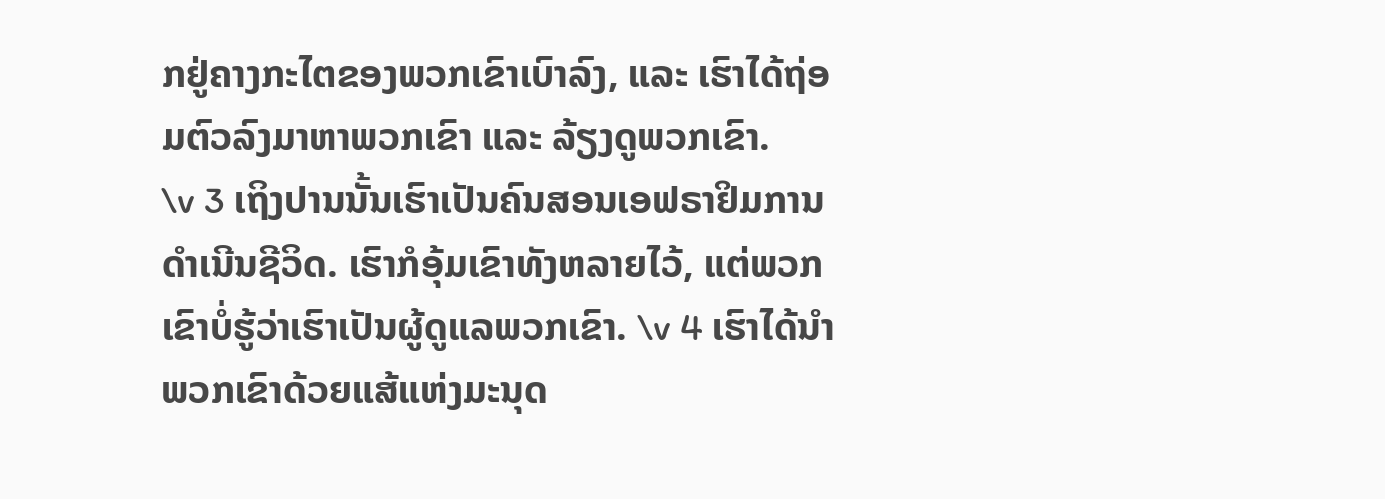ກຢູ່ຄາງກະໄຕຂອງພວກເຂົາເບົາລົງ, ແລະ ເຮົາໄດ້ຖ່ອມຕົວລົງມາຫາພວກເຂົາ ແລະ ລ້ຽງດູພວກເຂົາ.
\v 3 ເຖິງປານນັ້ນເຮົາເປັນຄົນສອນເອຟຣາຢິມການດຳເນີນຊີວິດ. ເຮົາກໍອຸ້ມເຂົາທັງຫລາຍໄວ້, ແຕ່ພວກເຂົາບໍ່ຮູ້ວ່າເຮົາເປັນຜູ້ດູແລພວກເຂົາ. \v 4 ເຮົາໄດ້ນຳພວກເຂົາດ້ວຍແສ້ແຫ່ງມະນຸດ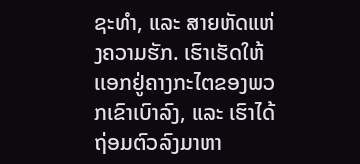ຊະທຳ, ແລະ ສາຍຫັດແຫ່ງຄວາມຮັກ. ເຮົາເຮັດໃຫ້ເເອກຢູ່ຄາງກະໄຕຂອງພວກເຂົາເບົາລົງ, ແລະ ເຮົາໄດ້ຖ່ອມຕົວລົງມາຫາ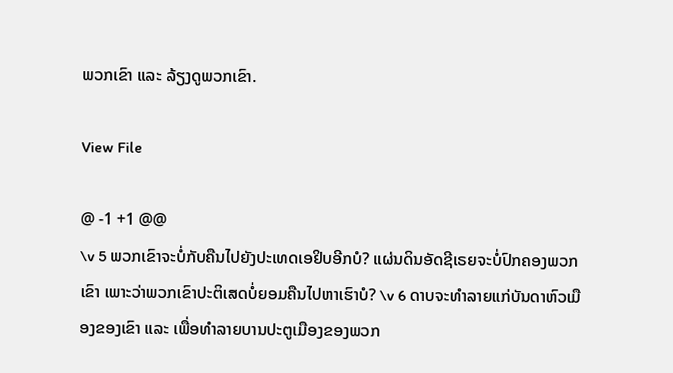ພວກເຂົາ ແລະ ລ້ຽງດູພວກເຂົາ.

View File

@ -1 +1 @@
\v 5 ພວກເຂົາຈະບໍ່ກັບຄືນໄປຍັງປະເທດເອຢິບອີກບໍ? ແຜ່ນດິນອັດຊີເຣຍຈະບໍ່ປົກຄອງພວກເຂົາ ເພາະວ່າພວກເຂົາປະຕິເສດບໍ່ຍອມຄືນໄປຫາເຮົາບໍ? \v 6 ດາບຈະທຳລາຍແກ່ບັນດາຫົວເມືອງຂອງເຂົາ ແລະ ເພື່ອທຳລາຍບານປະຕູເມືອງຂອງພວກ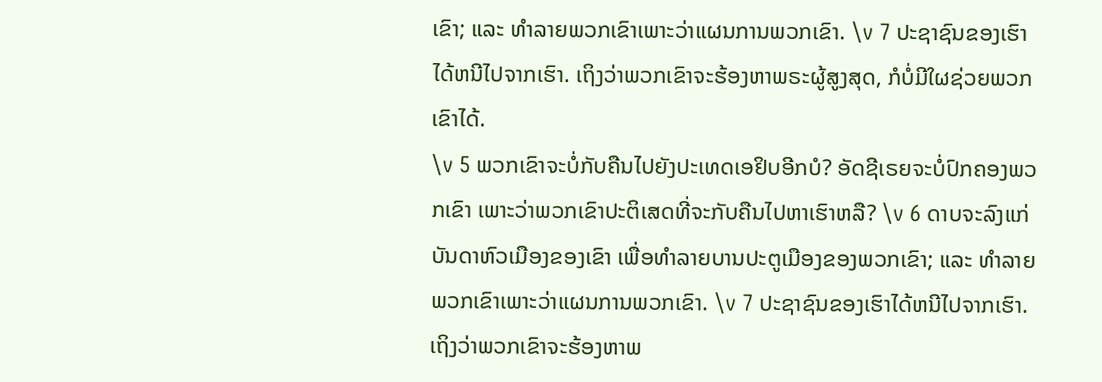ເຂົາ; ແລະ ທຳລາຍພວກເຂົາເພາະວ່າແຜນການພວກເຂົາ. \v 7 ປະຊາຊົນຂອງເຮົາໄດ້ຫນີໄປຈາກເຮົາ. ເຖິງວ່າພວກເຂົາຈະຮ້ອງຫາພຣະຜູ້ສູງສຸດ, ກໍບໍ່ມີໃຜຊ່ວຍພວກເຂົາໄດ້.
\v 5 ພວກເຂົາຈະບໍ່ກັບຄືນໄປຍັງປະເທດເອຢິບອີກບໍ? ອັດຊີເຣຍຈະບໍ່ປົກຄອງພວກເຂົາ ເພາະວ່າພວກເຂົາປະຕິເສດທີ່ຈະກັບຄືນໄປຫາເຮົາຫລື? \v 6 ດາບຈະລົງແກ່ບັນດາຫົວເມືອງຂອງເຂົາ ເພື່ອທຳລາຍບານປະຕູເມືອງຂອງພວກເຂົາ; ແລະ ທຳລາຍພວກເຂົາເພາະວ່າແຜນການພວກເຂົາ. \v 7 ປະຊາຊົນຂອງເຮົາໄດ້ຫນີໄປຈາກເຮົາ. ເຖິງວ່າພວກເຂົາຈະຮ້ອງຫາພ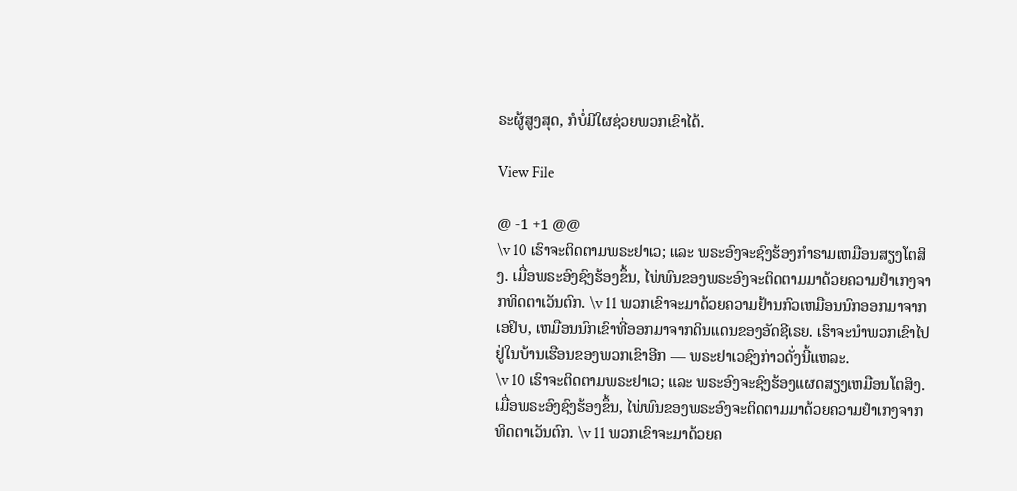ຣະຜູ້ສູງສຸດ, ກໍບໍ່ມີໃຜຊ່ວຍພວກເຂົາໄດ້.

View File

@ -1 +1 @@
\v 10 ເຮົາຈະຕິດຕາມພຣະຢາເວ; ແລະ ພຣະອົງຈະຊົງຮ້ອງກຳຣາມເຫມືອນສຽງໂຕສິງ. ເມື່ອພຣະອົງຊົງຮ້ອງຂຶ້ນ, ໄພ່ພົນຂອງພຣະອົງຈະຕິດຕາມມາດ້ວຍຄວາມຢຳເກງຈາກທິດຕາເວັນຕົກ. \v 11 ພວກເຂົາຈະມາດ້ວຍຄວາມຢ້ານກົວເຫມືອນນົກອອກມາຈາກເອຢິບ, ເຫມືອນນົກເຂົາທີ່ອອກມາຈາກດິນແດນຂອງອັດຊີເຣຍ. ເຮົາຈະນຳພວກເຂົາໄປຢູ່ໃນບ້ານເຮືອນຂອງພວກເຂົາອີກ — ພຣະຢາເວຊົງກ່າວດັ່ງນີ້ແຫລະ.
\v 10 ເຮົາຈະຕິດຕາມພຣະຢາເວ; ແລະ ພຣະອົງຈະຊົງຮ້ອງແຜດສຽງເຫມືອນໂຕສິງ. ເມື່ອພຣະອົງຊົງຮ້ອງຂຶ້ນ, ໄພ່ພົນຂອງພຣະອົງຈະຕິດຕາມມາດ້ວຍຄວາມຢຳເກງຈາກທິດຕາເວັນຕົກ. \v 11 ພວກເຂົາຈະມາດ້ວຍຄ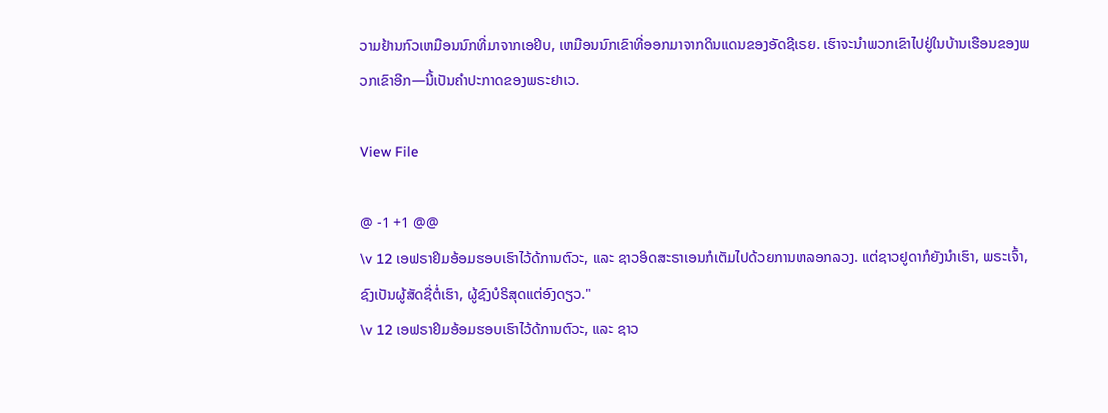ວາມຢ້ານກົວເຫມືອນນົກທີ່ມາຈາກເອຢິບ, ເຫມືອນນົກເຂົາທີ່ອອກມາຈາກດິນແດນຂອງອັດຊີເຣຍ. ເຮົາຈະນຳພວກເຂົາໄປຢູ່ໃນບ້ານເຮືອນຂອງພວກເຂົາອີກ—ນີ້ເປັນຄຳປະກາດຂອງພຣະຢາເວ.

View File

@ -1 +1 @@
\v 12 ເອຟຣາຢິມອ້ອມຮອບເຮົາໄວ້ດ້ການຕົວະ, ແລະ ຊາວອິດສະຣາເອນກໍເຕັມໄປດ້ວຍການຫລອກລວງ. ແຕ່ຊາວຢູດາກໍຍັງນຳເຮົາ, ພຣະເຈົ້າ, ຊົງເປັນຜູ້ສັດຊື່ຕໍ່ເຮົາ, ຜູ້ຊົງບໍຣິສຸດແຕ່ອົງດຽວ."
\v 12 ເອຟຣາຢິມອ້ອມຮອບເຮົາໄວ້ດ້ການຕົວະ, ແລະ ຊາວ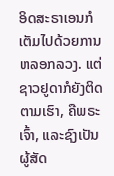ອິດສະຣາເອນກໍເຕັມໄປດ້ວຍການຫລອກລວງ. ແຕ່ຊາວຢູດາກໍຍັງຕິດຕາມເຮົາ, ຄືພຣະເຈົ້າ, ແລະຊົງເປັນຜູ້ສັດ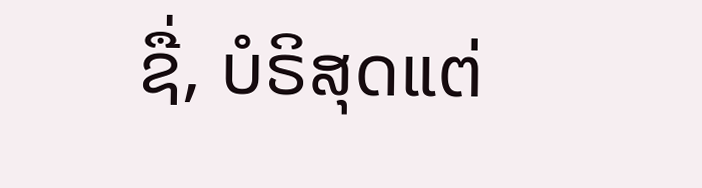ຊື່, ບໍຣິສຸດແຕ່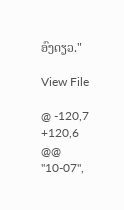ອົງດຽວ."

View File

@ -120,7 +120,6 @@
"10-07",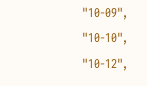"10-09",
"10-10",
"10-12",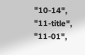"10-14",
"11-title",
"11-01",